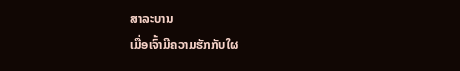ສາລະບານ
ເມື່ອເຈົ້າມີຄວາມຮັກກັບໃຜ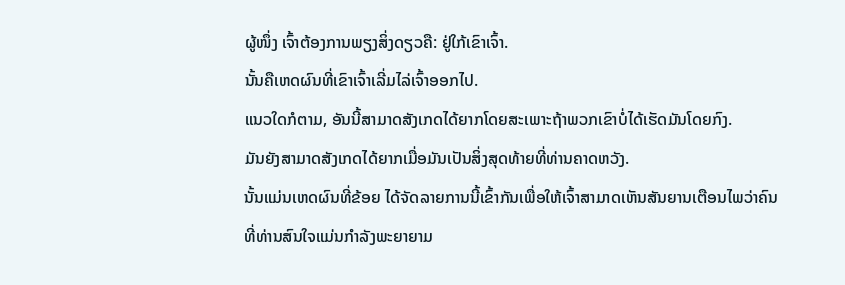ຜູ້ໜຶ່ງ ເຈົ້າຕ້ອງການພຽງສິ່ງດຽວຄື: ຢູ່ໃກ້ເຂົາເຈົ້າ.
ນັ້ນຄືເຫດຜົນທີ່ເຂົາເຈົ້າເລີ່ມໄລ່ເຈົ້າອອກໄປ.
ແນວໃດກໍຕາມ, ອັນນີ້ສາມາດສັງເກດໄດ້ຍາກໂດຍສະເພາະຖ້າພວກເຂົາບໍ່ໄດ້ເຮັດມັນໂດຍກົງ.
ມັນຍັງສາມາດສັງເກດໄດ້ຍາກເມື່ອມັນເປັນສິ່ງສຸດທ້າຍທີ່ທ່ານຄາດຫວັງ.
ນັ້ນແມ່ນເຫດຜົນທີ່ຂ້ອຍ ໄດ້ຈັດລາຍການນີ້ເຂົ້າກັນເພື່ອໃຫ້ເຈົ້າສາມາດເຫັນສັນຍານເຕືອນໄພວ່າຄົນທີ່ທ່ານສົນໃຈແມ່ນກຳລັງພະຍາຍາມ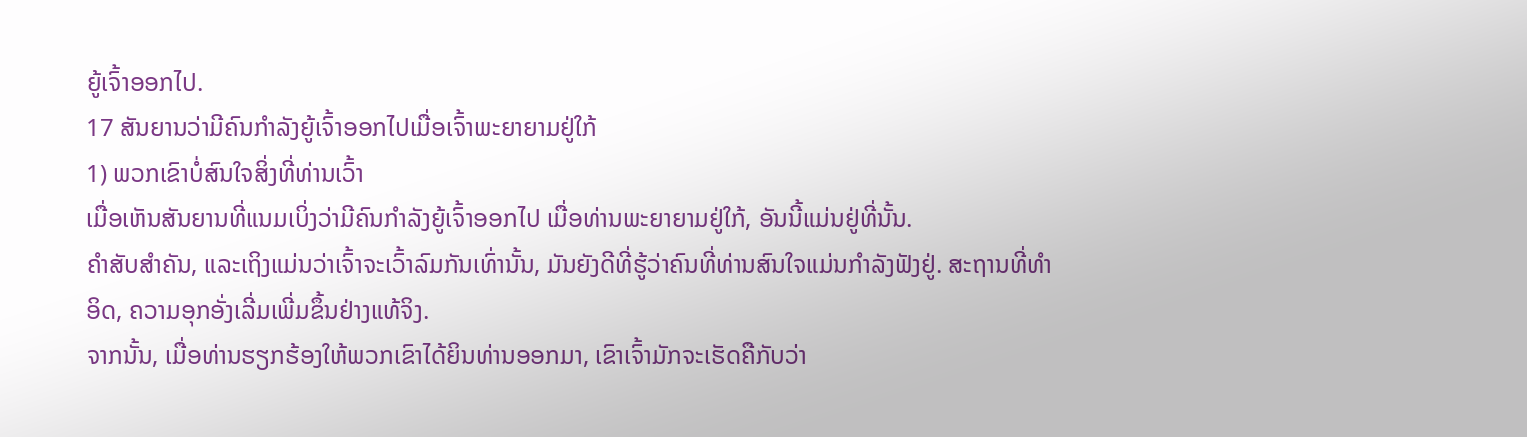ຍູ້ເຈົ້າອອກໄປ.
17 ສັນຍານວ່າມີຄົນກຳລັງຍູ້ເຈົ້າອອກໄປເມື່ອເຈົ້າພະຍາຍາມຢູ່ໃກ້
1) ພວກເຂົາບໍ່ສົນໃຈສິ່ງທີ່ທ່ານເວົ້າ
ເມື່ອເຫັນສັນຍານທີ່ແນມເບິ່ງວ່າມີຄົນກຳລັງຍູ້ເຈົ້າອອກໄປ ເມື່ອທ່ານພະຍາຍາມຢູ່ໃກ້, ອັນນີ້ແມ່ນຢູ່ທີ່ນັ້ນ.
ຄຳສັບສຳຄັນ, ແລະເຖິງແມ່ນວ່າເຈົ້າຈະເວົ້າລົມກັນເທົ່ານັ້ນ, ມັນຍັງດີທີ່ຮູ້ວ່າຄົນທີ່ທ່ານສົນໃຈແມ່ນກຳລັງຟັງຢູ່. ສະຖານທີ່ທໍາອິດ, ຄວາມອຸກອັ່ງເລີ່ມເພີ່ມຂຶ້ນຢ່າງແທ້ຈິງ.
ຈາກນັ້ນ, ເມື່ອທ່ານຮຽກຮ້ອງໃຫ້ພວກເຂົາໄດ້ຍິນທ່ານອອກມາ, ເຂົາເຈົ້າມັກຈະເຮັດຄືກັບວ່າ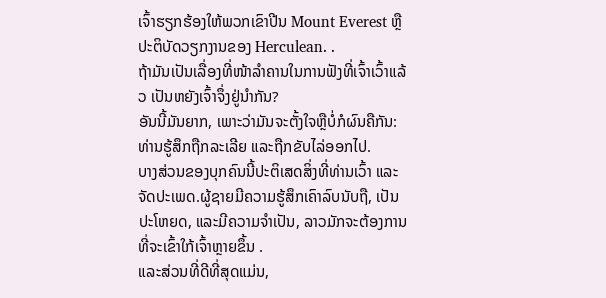ເຈົ້າຮຽກຮ້ອງໃຫ້ພວກເຂົາປີນ Mount Everest ຫຼືປະຕິບັດວຽກງານຂອງ Herculean. .
ຖ້າມັນເປັນເລື່ອງທີ່ໜ້າລຳຄານໃນການຟັງທີ່ເຈົ້າເວົ້າແລ້ວ ເປັນຫຍັງເຈົ້າຈຶ່ງຢູ່ນຳກັນ?
ອັນນີ້ມັນຍາກ, ເພາະວ່າມັນຈະຕັ້ງໃຈຫຼືບໍ່ກໍຜົນຄືກັນ:
ທ່ານຮູ້ສຶກຖືກລະເລີຍ ແລະຖືກຂັບໄລ່ອອກໄປ.
ບາງສ່ວນຂອງບຸກຄົນນີ້ປະຕິເສດສິ່ງທີ່ທ່ານເວົ້າ ແລະຈັດປະເພດ.ຜູ້ຊາຍມີຄວາມຮູ້ສຶກເຄົາລົບນັບຖື, ເປັນປະໂຫຍດ, ແລະມີຄວາມຈໍາເປັນ, ລາວມັກຈະຕ້ອງການທີ່ຈະເຂົ້າໃກ້ເຈົ້າຫຼາຍຂຶ້ນ .
ແລະສ່ວນທີ່ດີທີ່ສຸດແມ່ນ,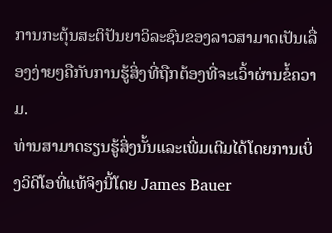ການກະຕຸ້ນສະຕິປັນຍາວິລະຊົນຂອງລາວສາມາດເປັນເລື່ອງງ່າຍໆຄືກັບການຮູ້ສິ່ງທີ່ຖືກຕ້ອງທີ່ຈະເວົ້າຜ່ານຂໍ້ຄວາມ.
ທ່ານສາມາດຮຽນຮູ້ສິ່ງນັ້ນແລະເພີ່ມເຕີມໄດ້ໂດຍການເບິ່ງວິດີໂອທີ່ແທ້ຈິງນີ້ໂດຍ James Bauer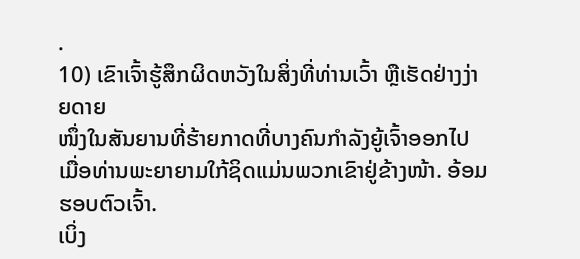.
10) ເຂົາເຈົ້າຮູ້ສຶກຜິດຫວັງໃນສິ່ງທີ່ທ່ານເວົ້າ ຫຼືເຮັດຢ່າງງ່າຍດາຍ
ໜຶ່ງໃນສັນຍານທີ່ຮ້າຍກາດທີ່ບາງຄົນກຳລັງຍູ້ເຈົ້າອອກໄປ ເມື່ອທ່ານພະຍາຍາມໃກ້ຊິດແມ່ນພວກເຂົາຢູ່ຂ້າງໜ້າ. ອ້ອມຮອບຕົວເຈົ້າ.
ເບິ່ງ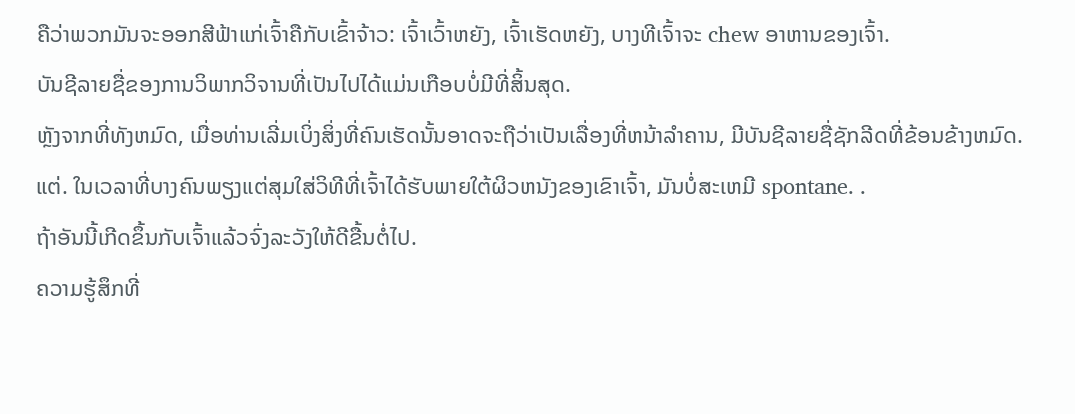ຄືວ່າພວກມັນຈະອອກສີຟ້າແກ່ເຈົ້າຄືກັບເຂົ້າຈ້າວ: ເຈົ້າເວົ້າຫຍັງ, ເຈົ້າເຮັດຫຍັງ, ບາງທີເຈົ້າຈະ chew ອາຫານຂອງເຈົ້າ.
ບັນຊີລາຍຊື່ຂອງການວິພາກວິຈານທີ່ເປັນໄປໄດ້ແມ່ນເກືອບບໍ່ມີທີ່ສິ້ນສຸດ.
ຫຼັງຈາກທີ່ທັງຫມົດ, ເມື່ອທ່ານເລີ່ມເບິ່ງສິ່ງທີ່ຄົນເຮັດນັ້ນອາດຈະຖືວ່າເປັນເລື່ອງທີ່ຫນ້າລໍາຄານ, ມີບັນຊີລາຍຊື່ຊັກລີດທີ່ຂ້ອນຂ້າງຫມົດ.
ແຕ່. ໃນເວລາທີ່ບາງຄົນພຽງແຕ່ສຸມໃສ່ວິທີທີ່ເຈົ້າໄດ້ຮັບພາຍໃຕ້ຜິວຫນັງຂອງເຂົາເຈົ້າ, ມັນບໍ່ສະເຫມີ spontane. .
ຖ້າອັນນີ້ເກີດຂຶ້ນກັບເຈົ້າແລ້ວຈົ່ງລະວັງໃຫ້ດີຂື້ນຕໍ່ໄປ.
ຄວາມຮູ້ສຶກທີ່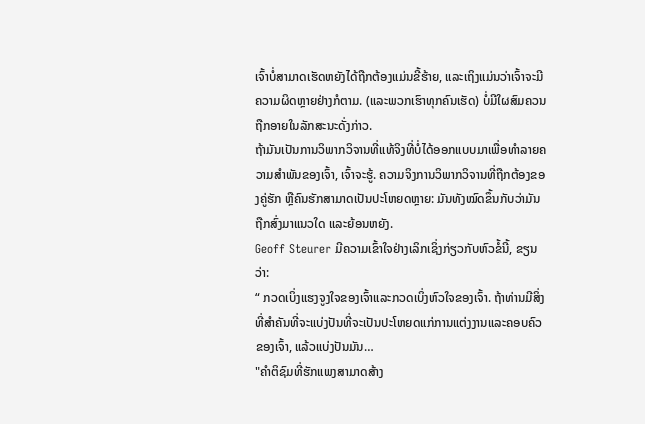ເຈົ້າບໍ່ສາມາດເຮັດຫຍັງໄດ້ຖືກຕ້ອງແມ່ນຂີ້ຮ້າຍ, ແລະເຖິງແມ່ນວ່າເຈົ້າຈະມີຄວາມຜິດຫຼາຍຢ່າງກໍຕາມ. (ແລະພວກເຮົາທຸກຄົນເຮັດ) ບໍ່ມີໃຜສົມຄວນຖືກອາຍໃນລັກສະນະດັ່ງກ່າວ.
ຖ້າມັນເປັນການວິພາກວິຈານທີ່ແທ້ຈິງທີ່ບໍ່ໄດ້ອອກແບບມາເພື່ອທໍາລາຍຄວາມສໍາພັນຂອງເຈົ້າ, ເຈົ້າຈະຮູ້. ຄວາມຈິງການວິພາກວິຈານທີ່ຖືກຕ້ອງຂອງຄູ່ຮັກ ຫຼືຄົນຮັກສາມາດເປັນປະໂຫຍດຫຼາຍ: ມັນທັງໝົດຂຶ້ນກັບວ່າມັນຖືກສົ່ງມາແນວໃດ ແລະຍ້ອນຫຍັງ.
Geoff Steurer ມີຄວາມເຂົ້າໃຈຢ່າງເລິກເຊິ່ງກ່ຽວກັບຫົວຂໍ້ນີ້, ຂຽນວ່າ:
“ ກວດເບິ່ງແຮງຈູງໃຈຂອງເຈົ້າແລະກວດເບິ່ງຫົວໃຈຂອງເຈົ້າ. ຖ້າທ່ານມີສິ່ງທີ່ສໍາຄັນທີ່ຈະແບ່ງປັນທີ່ຈະເປັນປະໂຫຍດແກ່ການແຕ່ງງານແລະຄອບຄົວຂອງເຈົ້າ, ແລ້ວແບ່ງປັນມັນ…
"ຄໍາຕິຊົມທີ່ຮັກແພງສາມາດສ້າງ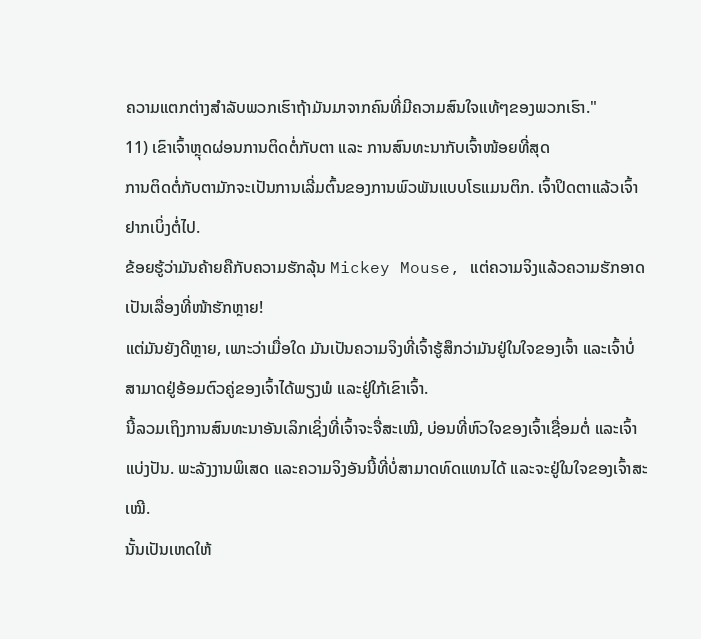ຄວາມແຕກຕ່າງສໍາລັບພວກເຮົາຖ້າມັນມາຈາກຄົນທີ່ມີຄວາມສົນໃຈແທ້ໆຂອງພວກເຮົາ."
11) ເຂົາເຈົ້າຫຼຸດຜ່ອນການຕິດຕໍ່ກັບຕາ ແລະ ການສົນທະນາກັບເຈົ້າໜ້ອຍທີ່ສຸດ
ການຕິດຕໍ່ກັບຕາມັກຈະເປັນການເລີ່ມຕົ້ນຂອງການພົວພັນແບບໂຣແມນຕິກ. ເຈົ້າປິດຕາແລ້ວເຈົ້າຢາກເບິ່ງຕໍ່ໄປ.
ຂ້ອຍຮູ້ວ່າມັນຄ້າຍຄືກັບຄວາມຮັກລຸ້ນ Mickey Mouse, ແຕ່ຄວາມຈິງແລ້ວຄວາມຮັກອາດເປັນເລື່ອງທີ່ໜ້າຮັກຫຼາຍ!
ແຕ່ມັນຍັງດີຫຼາຍ, ເພາະວ່າເມື່ອໃດ ມັນເປັນຄວາມຈິງທີ່ເຈົ້າຮູ້ສຶກວ່າມັນຢູ່ໃນໃຈຂອງເຈົ້າ ແລະເຈົ້າບໍ່ສາມາດຢູ່ອ້ອມຕົວຄູ່ຂອງເຈົ້າໄດ້ພຽງພໍ ແລະຢູ່ໃກ້ເຂົາເຈົ້າ.
ນີ້ລວມເຖິງການສົນທະນາອັນເລິກເຊິ່ງທີ່ເຈົ້າຈະຈື່ສະເໝີ, ບ່ອນທີ່ຫົວໃຈຂອງເຈົ້າເຊື່ອມຕໍ່ ແລະເຈົ້າແບ່ງປັນ. ພະລັງງານພິເສດ ແລະຄວາມຈິງອັນນີ້ທີ່ບໍ່ສາມາດທົດແທນໄດ້ ແລະຈະຢູ່ໃນໃຈຂອງເຈົ້າສະເໝີ.
ນັ້ນເປັນເຫດໃຫ້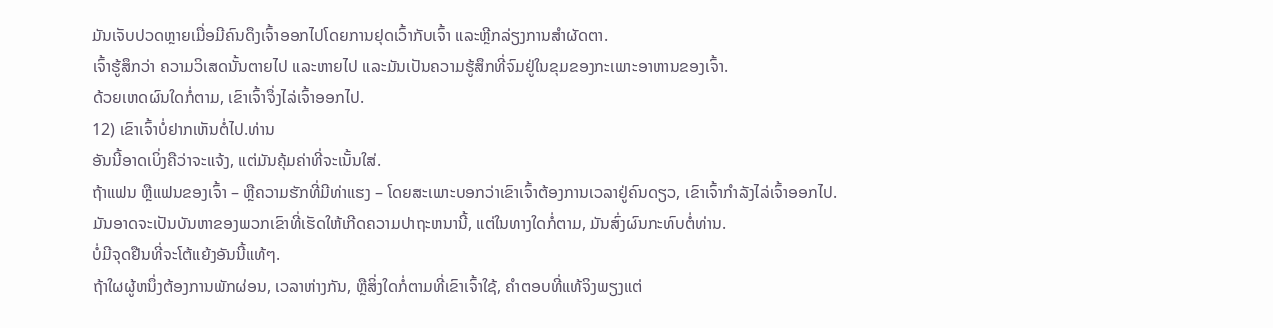ມັນເຈັບປວດຫຼາຍເມື່ອມີຄົນດຶງເຈົ້າອອກໄປໂດຍການຢຸດເວົ້າກັບເຈົ້າ ແລະຫຼີກລ່ຽງການສໍາຜັດຕາ.
ເຈົ້າຮູ້ສຶກວ່າ ຄວາມວິເສດນັ້ນຕາຍໄປ ແລະຫາຍໄປ ແລະມັນເປັນຄວາມຮູ້ສຶກທີ່ຈົມຢູ່ໃນຂຸມຂອງກະເພາະອາຫານຂອງເຈົ້າ.
ດ້ວຍເຫດຜົນໃດກໍ່ຕາມ, ເຂົາເຈົ້າຈຶ່ງໄລ່ເຈົ້າອອກໄປ.
12) ເຂົາເຈົ້າບໍ່ຢາກເຫັນຕໍ່ໄປ.ທ່ານ
ອັນນີ້ອາດເບິ່ງຄືວ່າຈະແຈ້ງ, ແຕ່ມັນຄຸ້ມຄ່າທີ່ຈະເນັ້ນໃສ່.
ຖ້າແຟນ ຫຼືແຟນຂອງເຈົ້າ – ຫຼືຄວາມຮັກທີ່ມີທ່າແຮງ – ໂດຍສະເພາະບອກວ່າເຂົາເຈົ້າຕ້ອງການເວລາຢູ່ຄົນດຽວ, ເຂົາເຈົ້າກໍາລັງໄລ່ເຈົ້າອອກໄປ.
ມັນອາດຈະເປັນບັນຫາຂອງພວກເຂົາທີ່ເຮັດໃຫ້ເກີດຄວາມປາຖະຫນານີ້, ແຕ່ໃນທາງໃດກໍ່ຕາມ, ມັນສົ່ງຜົນກະທົບຕໍ່ທ່ານ.
ບໍ່ມີຈຸດຢືນທີ່ຈະໂຕ້ແຍ້ງອັນນີ້ແທ້ໆ.
ຖ້າໃຜຜູ້ຫນຶ່ງຕ້ອງການພັກຜ່ອນ, ເວລາຫ່າງກັນ, ຫຼືສິ່ງໃດກໍ່ຕາມທີ່ເຂົາເຈົ້າໃຊ້, ຄໍາຕອບທີ່ແທ້ຈິງພຽງແຕ່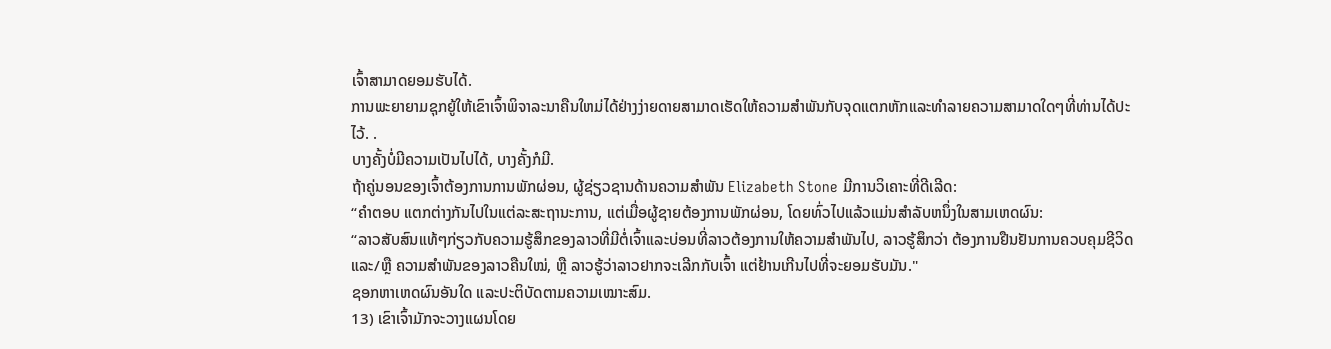ເຈົ້າສາມາດຍອມຮັບໄດ້.
ການພະຍາຍາມຊຸກຍູ້ໃຫ້ເຂົາເຈົ້າພິຈາລະນາຄືນໃຫມ່ໄດ້ຢ່າງງ່າຍດາຍສາມາດເຮັດໃຫ້ຄວາມສໍາພັນກັບຈຸດແຕກຫັກແລະທໍາລາຍຄວາມສາມາດໃດໆທີ່ທ່ານໄດ້ປະໄວ້. .
ບາງຄັ້ງບໍ່ມີຄວາມເປັນໄປໄດ້, ບາງຄັ້ງກໍມີ.
ຖ້າຄູ່ນອນຂອງເຈົ້າຕ້ອງການການພັກຜ່ອນ, ຜູ້ຊ່ຽວຊານດ້ານຄວາມສຳພັນ Elizabeth Stone ມີການວິເຄາະທີ່ດີເລີດ:
“ຄຳຕອບ ແຕກຕ່າງກັນໄປໃນແຕ່ລະສະຖານະການ, ແຕ່ເມື່ອຜູ້ຊາຍຕ້ອງການພັກຜ່ອນ, ໂດຍທົ່ວໄປແລ້ວແມ່ນສໍາລັບຫນຶ່ງໃນສາມເຫດຜົນ:
“ລາວສັບສົນແທ້ໆກ່ຽວກັບຄວາມຮູ້ສຶກຂອງລາວທີ່ມີຕໍ່ເຈົ້າແລະບ່ອນທີ່ລາວຕ້ອງການໃຫ້ຄວາມສໍາພັນໄປ, ລາວຮູ້ສຶກວ່າ ຕ້ອງການຢືນຢັນການຄວບຄຸມຊີວິດ ແລະ/ຫຼື ຄວາມສຳພັນຂອງລາວຄືນໃໝ່, ຫຼື ລາວຮູ້ວ່າລາວຢາກຈະເລີກກັບເຈົ້າ ແຕ່ຢ້ານເກີນໄປທີ່ຈະຍອມຮັບມັນ."
ຊອກຫາເຫດຜົນອັນໃດ ແລະປະຕິບັດຕາມຄວາມເໝາະສົມ.
13) ເຂົາເຈົ້າມັກຈະວາງແຜນໂດຍ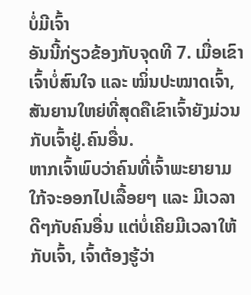ບໍ່ມີເຈົ້າ
ອັນນີ້ກ່ຽວຂ້ອງກັບຈຸດທີ 7. ເມື່ອເຂົາເຈົ້າບໍ່ສົນໃຈ ແລະ ໝິ່ນປະໝາດເຈົ້າ, ສັນຍານໃຫຍ່ທີ່ສຸດຄືເຂົາເຈົ້າຍັງມ່ວນກັບເຈົ້າຢູ່.ຄົນອື່ນ.
ຫາກເຈົ້າພົບວ່າຄົນທີ່ເຈົ້າພະຍາຍາມໃກ້ຈະອອກໄປເລື້ອຍໆ ແລະ ມີເວລາດີໆກັບຄົນອື່ນ ແຕ່ບໍ່ເຄີຍມີເວລາໃຫ້ກັບເຈົ້າ, ເຈົ້າຕ້ອງຮູ້ວ່າ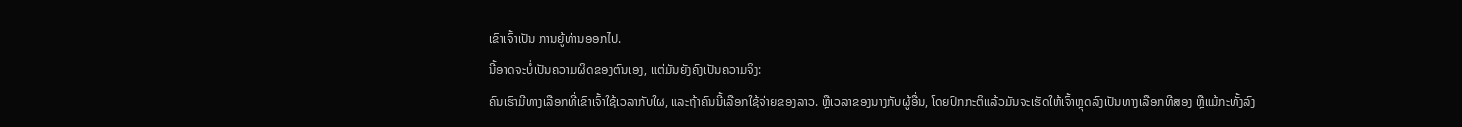ເຂົາເຈົ້າເປັນ ການຍູ້ທ່ານອອກໄປ.
ນີ້ອາດຈະບໍ່ເປັນຄວາມຜິດຂອງຕົນເອງ, ແຕ່ມັນຍັງຄົງເປັນຄວາມຈິງ:
ຄົນເຮົາມີທາງເລືອກທີ່ເຂົາເຈົ້າໃຊ້ເວລາກັບໃຜ, ແລະຖ້າຄົນນີ້ເລືອກໃຊ້ຈ່າຍຂອງລາວ. ຫຼືເວລາຂອງນາງກັບຜູ້ອື່ນ, ໂດຍປົກກະຕິແລ້ວມັນຈະເຮັດໃຫ້ເຈົ້າຫຼຸດລົງເປັນທາງເລືອກທີສອງ ຫຼືແມ້ກະທັ້ງລົງ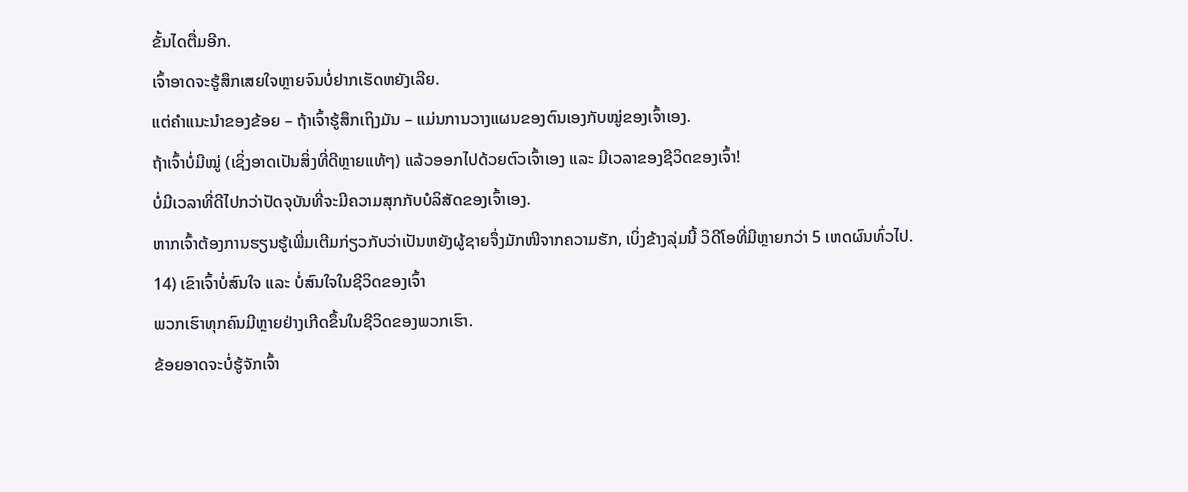ຂັ້ນໄດຕື່ມອີກ.
ເຈົ້າອາດຈະຮູ້ສຶກເສຍໃຈຫຼາຍຈົນບໍ່ຢາກເຮັດຫຍັງເລີຍ.
ແຕ່ຄຳແນະນຳຂອງຂ້ອຍ – ຖ້າເຈົ້າຮູ້ສຶກເຖິງມັນ – ແມ່ນການວາງແຜນຂອງຕົນເອງກັບໝູ່ຂອງເຈົ້າເອງ.
ຖ້າເຈົ້າບໍ່ມີໝູ່ (ເຊິ່ງອາດເປັນສິ່ງທີ່ດີຫຼາຍແທ້ໆ) ແລ້ວອອກໄປດ້ວຍຕົວເຈົ້າເອງ ແລະ ມີເວລາຂອງຊີວິດຂອງເຈົ້າ!
ບໍ່ມີເວລາທີ່ດີໄປກວ່າປັດຈຸບັນທີ່ຈະມີຄວາມສຸກກັບບໍລິສັດຂອງເຈົ້າເອງ.
ຫາກເຈົ້າຕ້ອງການຮຽນຮູ້ເພີ່ມເຕີມກ່ຽວກັບວ່າເປັນຫຍັງຜູ້ຊາຍຈຶ່ງມັກໜີຈາກຄວາມຮັກ, ເບິ່ງຂ້າງລຸ່ມນີ້ ວິດີໂອທີ່ມີຫຼາຍກວ່າ 5 ເຫດຜົນທົ່ວໄປ.
14) ເຂົາເຈົ້າບໍ່ສົນໃຈ ແລະ ບໍ່ສົນໃຈໃນຊີວິດຂອງເຈົ້າ
ພວກເຮົາທຸກຄົນມີຫຼາຍຢ່າງເກີດຂຶ້ນໃນຊີວິດຂອງພວກເຮົາ.
ຂ້ອຍອາດຈະບໍ່ຮູ້ຈັກເຈົ້າ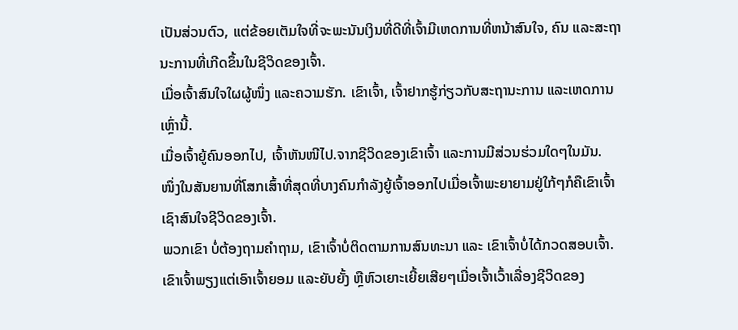ເປັນສ່ວນຕົວ, ແຕ່ຂ້ອຍເຕັມໃຈທີ່ຈະພະນັນເງິນທີ່ດີທີ່ເຈົ້າມີເຫດການທີ່ຫນ້າສົນໃຈ, ຄົນ ແລະສະຖານະການທີ່ເກີດຂຶ້ນໃນຊີວິດຂອງເຈົ້າ.
ເມື່ອເຈົ້າສົນໃຈໃຜຜູ້ໜຶ່ງ ແລະຄວາມຮັກ. ເຂົາເຈົ້າ, ເຈົ້າຢາກຮູ້ກ່ຽວກັບສະຖານະການ ແລະເຫດການເຫຼົ່ານີ້.
ເມື່ອເຈົ້າຍູ້ຄົນອອກໄປ, ເຈົ້າຫັນໜີໄປ.ຈາກຊີວິດຂອງເຂົາເຈົ້າ ແລະການມີສ່ວນຮ່ວມໃດໆໃນມັນ.
ໜຶ່ງໃນສັນຍານທີ່ໂສກເສົ້າທີ່ສຸດທີ່ບາງຄົນກຳລັງຍູ້ເຈົ້າອອກໄປເມື່ອເຈົ້າພະຍາຍາມຢູ່ໃກ້ໆກໍຄືເຂົາເຈົ້າເຊົາສົນໃຈຊີວິດຂອງເຈົ້າ.
ພວກເຂົາ ບໍ່ຕ້ອງຖາມຄຳຖາມ, ເຂົາເຈົ້າບໍ່ຕິດຕາມການສົນທະນາ ແລະ ເຂົາເຈົ້າບໍ່ໄດ້ກວດສອບເຈົ້າ.
ເຂົາເຈົ້າພຽງແຕ່ເອົາເຈົ້າຍອມ ແລະຍັບຍັ້ງ ຫຼືຫົວເຍາະເຍີ້ຍເສີຍໆເມື່ອເຈົ້າເວົ້າເລື່ອງຊີວິດຂອງ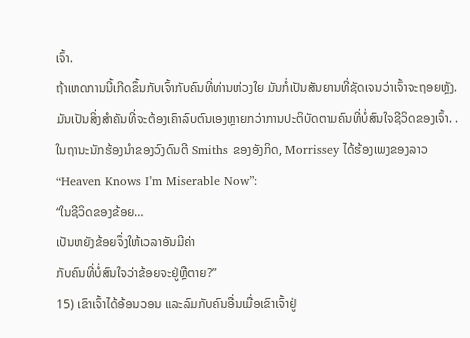ເຈົ້າ.
ຖ້າເຫດການນີ້ເກີດຂຶ້ນກັບເຈົ້າກັບຄົນທີ່ທ່ານຫ່ວງໃຍ ມັນກໍ່ເປັນສັນຍານທີ່ຊັດເຈນວ່າເຈົ້າຈະຖອຍຫຼັງ.
ມັນເປັນສິ່ງສຳຄັນທີ່ຈະຕ້ອງເຄົາລົບຕົນເອງຫຼາຍກວ່າການປະຕິບັດຕາມຄົນທີ່ບໍ່ສົນໃຈຊີວິດຂອງເຈົ້າ. .
ໃນຖານະນັກຮ້ອງນໍາຂອງວົງດົນຕີ Smiths ຂອງອັງກິດ, Morrissey ໄດ້ຮ້ອງເພງຂອງລາວ “Heaven Knows I’m Miserable Now”:
“ໃນຊີວິດຂອງຂ້ອຍ…
ເປັນຫຍັງຂ້ອຍຈຶ່ງໃຫ້ເວລາອັນມີຄ່າ
ກັບຄົນທີ່ບໍ່ສົນໃຈວ່າຂ້ອຍຈະຢູ່ຫຼືຕາຍ?”
15) ເຂົາເຈົ້າໄດ້ອ້ອນວອນ ແລະລົມກັບຄົນອື່ນເມື່ອເຂົາເຈົ້າຢູ່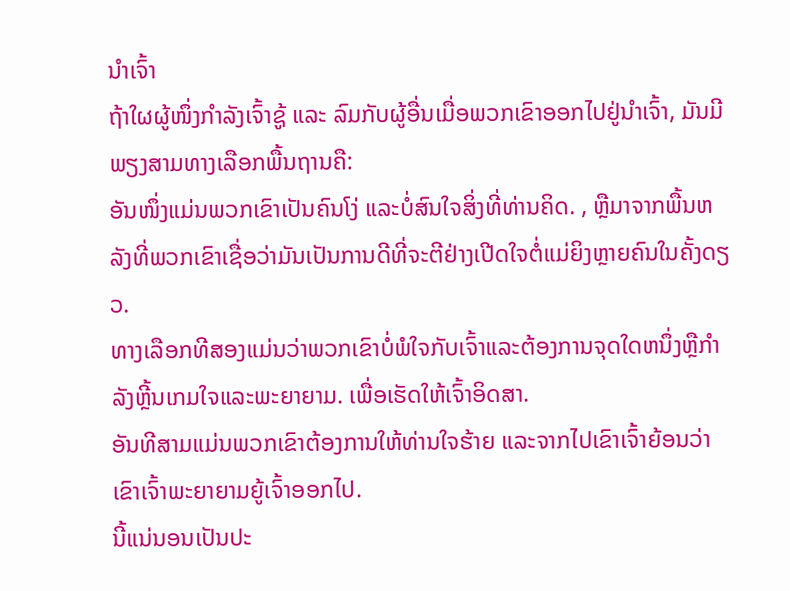ນຳເຈົ້າ
ຖ້າໃຜຜູ້ໜຶ່ງກຳລັງເຈົ້າຊູ້ ແລະ ລົມກັບຜູ້ອື່ນເມື່ອພວກເຂົາອອກໄປຢູ່ນຳເຈົ້າ, ມັນມີພຽງສາມທາງເລືອກພື້ນຖານຄື:
ອັນໜຶ່ງແມ່ນພວກເຂົາເປັນຄົນໂງ່ ແລະບໍ່ສົນໃຈສິ່ງທີ່ທ່ານຄິດ. , ຫຼືມາຈາກພື້ນຫລັງທີ່ພວກເຂົາເຊື່ອວ່າມັນເປັນການດີທີ່ຈະຕີຢ່າງເປີດໃຈຕໍ່ແມ່ຍິງຫຼາຍຄົນໃນຄັ້ງດຽວ.
ທາງເລືອກທີສອງແມ່ນວ່າພວກເຂົາບໍ່ພໍໃຈກັບເຈົ້າແລະຕ້ອງການຈຸດໃດຫນຶ່ງຫຼືກໍາລັງຫຼີ້ນເກມໃຈແລະພະຍາຍາມ. ເພື່ອເຮັດໃຫ້ເຈົ້າອິດສາ.
ອັນທີສາມແມ່ນພວກເຂົາຕ້ອງການໃຫ້ທ່ານໃຈຮ້າຍ ແລະຈາກໄປເຂົາເຈົ້າຍ້ອນວ່າເຂົາເຈົ້າພະຍາຍາມຍູ້ເຈົ້າອອກໄປ.
ນີ້ແນ່ນອນເປັນປະ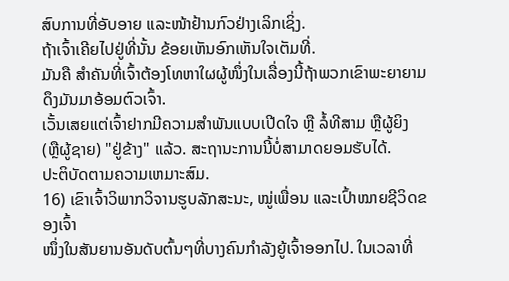ສົບການທີ່ອັບອາຍ ແລະໜ້າຢ້ານກົວຢ່າງເລິກເຊິ່ງ.
ຖ້າເຈົ້າເຄີຍໄປຢູ່ທີ່ນັ້ນ ຂ້ອຍເຫັນອົກເຫັນໃຈເຕັມທີ່.
ມັນຄື ສຳຄັນທີ່ເຈົ້າຕ້ອງໂທຫາໃຜຜູ້ໜຶ່ງໃນເລື່ອງນີ້ຖ້າພວກເຂົາພະຍາຍາມດຶງມັນມາອ້ອມຕົວເຈົ້າ.
ເວັ້ນເສຍແຕ່ເຈົ້າຢາກມີຄວາມສໍາພັນແບບເປີດໃຈ ຫຼື ລໍ້ທີສາມ ຫຼືຜູ້ຍິງ (ຫຼືຜູ້ຊາຍ) "ຢູ່ຂ້າງ" ແລ້ວ. ສະຖານະການນີ້ບໍ່ສາມາດຍອມຮັບໄດ້.
ປະຕິບັດຕາມຄວາມເຫມາະສົມ.
16) ເຂົາເຈົ້າວິພາກວິຈານຮູບລັກສະນະ, ໝູ່ເພື່ອນ ແລະເປົ້າໝາຍຊີວິດຂອງເຈົ້າ
ໜຶ່ງໃນສັນຍານອັນດັບຕົ້ນໆທີ່ບາງຄົນກຳລັງຍູ້ເຈົ້າອອກໄປ. ໃນເວລາທີ່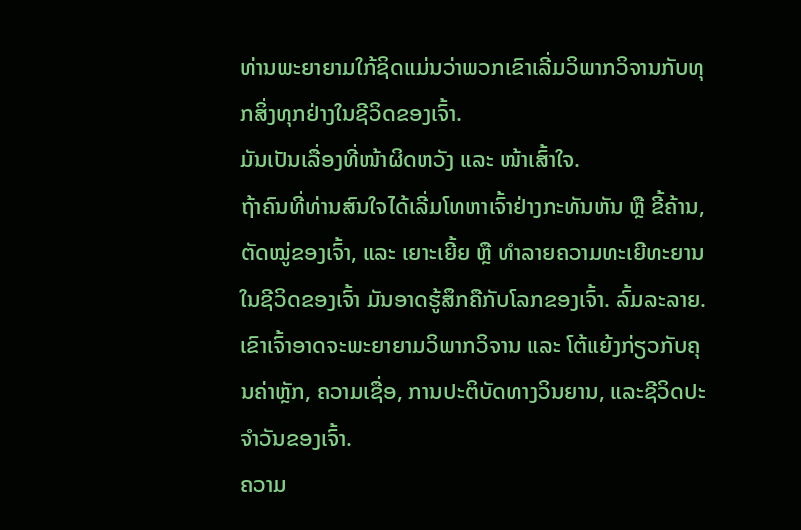ທ່ານພະຍາຍາມໃກ້ຊິດແມ່ນວ່າພວກເຂົາເລີ່ມວິພາກວິຈານກັບທຸກສິ່ງທຸກຢ່າງໃນຊີວິດຂອງເຈົ້າ.
ມັນເປັນເລື່ອງທີ່ໜ້າຜິດຫວັງ ແລະ ໜ້າເສົ້າໃຈ.
ຖ້າຄົນທີ່ທ່ານສົນໃຈໄດ້ເລີ່ມໂທຫາເຈົ້າຢ່າງກະທັນຫັນ ຫຼື ຂີ້ຄ້ານ, ຕັດໝູ່ຂອງເຈົ້າ, ແລະ ເຍາະເຍີ້ຍ ຫຼື ທຳລາຍຄວາມທະເຍີທະຍານໃນຊີວິດຂອງເຈົ້າ ມັນອາດຮູ້ສຶກຄືກັບໂລກຂອງເຈົ້າ. ລົ້ມລະລາຍ.
ເຂົາເຈົ້າອາດຈະພະຍາຍາມວິພາກວິຈານ ແລະ ໂຕ້ແຍ້ງກ່ຽວກັບຄຸນຄ່າຫຼັກ, ຄວາມເຊື່ອ, ການປະຕິບັດທາງວິນຍານ, ແລະຊີວິດປະຈໍາວັນຂອງເຈົ້າ.
ຄວາມ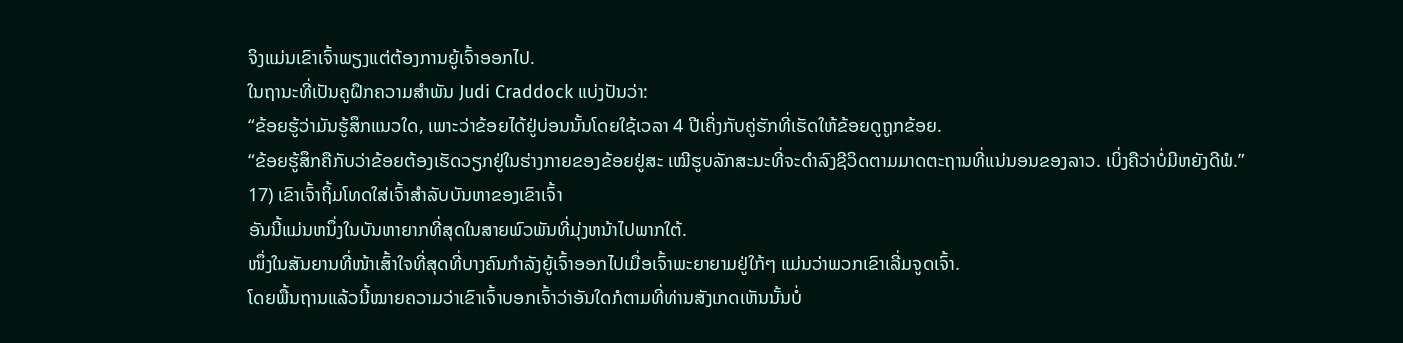ຈິງແມ່ນເຂົາເຈົ້າພຽງແຕ່ຕ້ອງການຍູ້ເຈົ້າອອກໄປ.
ໃນຖານະທີ່ເປັນຄູຝຶກຄວາມສຳພັນ Judi Craddock ແບ່ງປັນວ່າ:
“ຂ້ອຍຮູ້ວ່າມັນຮູ້ສຶກແນວໃດ, ເພາະວ່າຂ້ອຍໄດ້ຢູ່ບ່ອນນັ້ນໂດຍໃຊ້ເວລາ 4 ປີເຄິ່ງກັບຄູ່ຮັກທີ່ເຮັດໃຫ້ຂ້ອຍດູຖູກຂ້ອຍ.
“ຂ້ອຍຮູ້ສຶກຄືກັບວ່າຂ້ອຍຕ້ອງເຮັດວຽກຢູ່ໃນຮ່າງກາຍຂອງຂ້ອຍຢູ່ສະ ເໝີຮູບລັກສະນະທີ່ຈະດໍາລົງຊີວິດຕາມມາດຕະຖານທີ່ແນ່ນອນຂອງລາວ. ເບິ່ງຄືວ່າບໍ່ມີຫຍັງດີພໍ.”
17) ເຂົາເຈົ້າຖິ້ມໂທດໃສ່ເຈົ້າສໍາລັບບັນຫາຂອງເຂົາເຈົ້າ
ອັນນີ້ແມ່ນຫນຶ່ງໃນບັນຫາຍາກທີ່ສຸດໃນສາຍພົວພັນທີ່ມຸ່ງຫນ້າໄປພາກໃຕ້.
ໜຶ່ງໃນສັນຍານທີ່ໜ້າເສົ້າໃຈທີ່ສຸດທີ່ບາງຄົນກຳລັງຍູ້ເຈົ້າອອກໄປເມື່ອເຈົ້າພະຍາຍາມຢູ່ໃກ້ໆ ແມ່ນວ່າພວກເຂົາເລີ່ມຈູດເຈົ້າ.
ໂດຍພື້ນຖານແລ້ວນີ້ໝາຍຄວາມວ່າເຂົາເຈົ້າບອກເຈົ້າວ່າອັນໃດກໍຕາມທີ່ທ່ານສັງເກດເຫັນນັ້ນບໍ່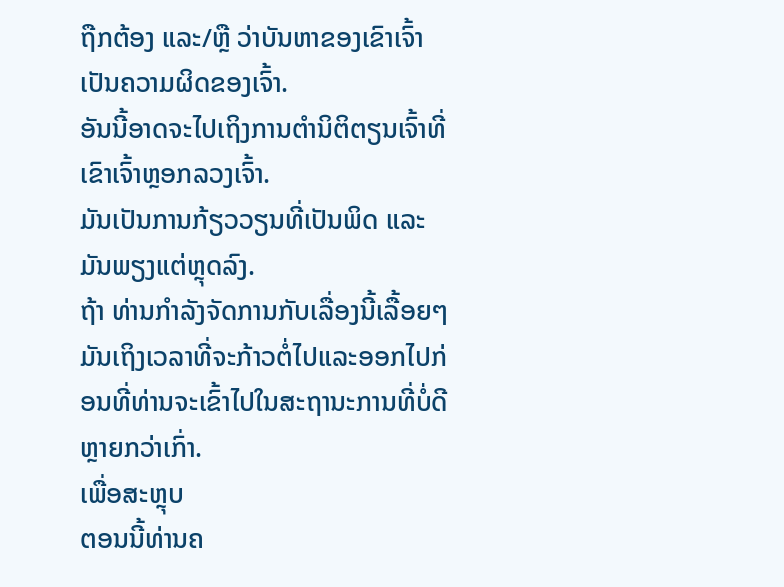ຖືກຕ້ອງ ແລະ/ຫຼື ວ່າບັນຫາຂອງເຂົາເຈົ້າເປັນຄວາມຜິດຂອງເຈົ້າ.
ອັນນີ້ອາດຈະໄປເຖິງການຕໍານິຕິຕຽນເຈົ້າທີ່ເຂົາເຈົ້າຫຼອກລວງເຈົ້າ.
ມັນເປັນການກ້ຽວວຽນທີ່ເປັນພິດ ແລະມັນພຽງແຕ່ຫຼຸດລົງ.
ຖ້າ ທ່ານກໍາລັງຈັດການກັບເລື່ອງນີ້ເລື້ອຍໆມັນເຖິງເວລາທີ່ຈະກ້າວຕໍ່ໄປແລະອອກໄປກ່ອນທີ່ທ່ານຈະເຂົ້າໄປໃນສະຖານະການທີ່ບໍ່ດີຫຼາຍກວ່າເກົ່າ.
ເພື່ອສະຫຼຸບ
ຕອນນີ້ທ່ານຄ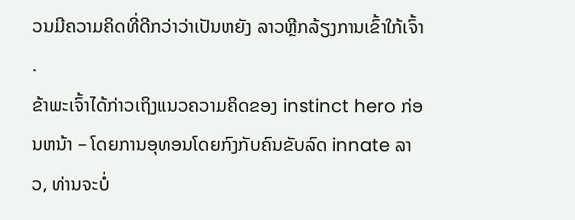ວນມີຄວາມຄິດທີ່ດີກວ່າວ່າເປັນຫຍັງ ລາວຫຼີກລ້ຽງການເຂົ້າໃກ້ເຈົ້າ .
ຂ້າພະເຈົ້າໄດ້ກ່າວເຖິງແນວຄວາມຄິດຂອງ instinct hero ກ່ອນຫນ້າ – ໂດຍການອຸທອນໂດຍກົງກັບຄົນຂັບລົດ innate ລາວ, ທ່ານຈະບໍ່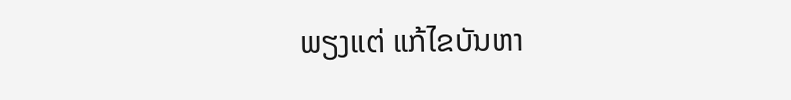ພຽງແຕ່ ແກ້ໄຂບັນຫາ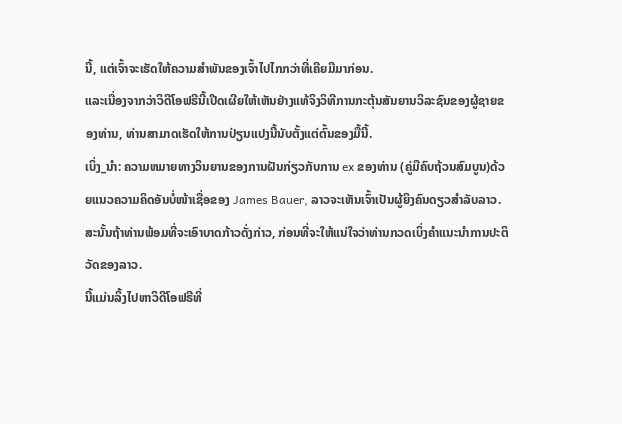ນີ້, ແຕ່ເຈົ້າຈະເຮັດໃຫ້ຄວາມສໍາພັນຂອງເຈົ້າໄປໄກກວ່າທີ່ເຄີຍມີມາກ່ອນ.
ແລະເນື່ອງຈາກວ່າວິດີໂອຟຣີນີ້ເປີດເຜີຍໃຫ້ເຫັນຢ່າງແທ້ຈິງວິທີການກະຕຸ້ນສັນຍານວິລະຊົນຂອງຜູ້ຊາຍຂອງທ່ານ, ທ່ານສາມາດເຮັດໃຫ້ການປ່ຽນແປງນີ້ນັບຕັ້ງແຕ່ຕົ້ນຂອງມື້ນີ້.
ເບິ່ງ_ນຳ: ຄວາມຫມາຍທາງວິນຍານຂອງການຝັນກ່ຽວກັບການ ex ຂອງທ່ານ (ຄູ່ມືຄົບຖ້ວນສົມບູນ)ດ້ວຍແນວຄວາມຄິດອັນບໍ່ໜ້າເຊື່ອຂອງ James Bauer, ລາວຈະເຫັນເຈົ້າເປັນຜູ້ຍິງຄົນດຽວສຳລັບລາວ. ສະນັ້ນຖ້າທ່ານພ້ອມທີ່ຈະເອົາບາດກ້າວດັ່ງກ່າວ, ກ່ອນທີ່ຈະໃຫ້ແນ່ໃຈວ່າທ່ານກວດເບິ່ງຄໍາແນະນໍາການປະຕິວັດຂອງລາວ.
ນີ້ແມ່ນລິ້ງໄປຫາວິດີໂອຟຣີທີ່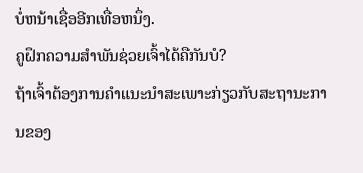ບໍ່ຫນ້າເຊື່ອອີກເທື່ອຫນຶ່ງ.
ຄູຝຶກຄວາມສຳພັນຊ່ວຍເຈົ້າໄດ້ຄືກັນບໍ?
ຖ້າເຈົ້າຕ້ອງການຄຳແນະນຳສະເພາະກ່ຽວກັບສະຖານະການຂອງ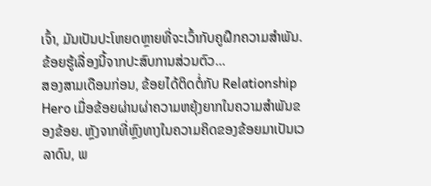ເຈົ້າ, ມັນເປັນປະໂຫຍດຫຼາຍທີ່ຈະເວົ້າກັບຄູຝຶກຄວາມສຳພັນ.
ຂ້ອຍຮູ້ເລື່ອງນີ້ຈາກປະສົບການສ່ວນຕົວ…
ສອງສາມເດືອນກ່ອນ, ຂ້ອຍໄດ້ຕິດຕໍ່ກັບ Relationship Hero ເມື່ອຂ້ອຍຜ່ານຜ່າຄວາມຫຍຸ້ງຍາກໃນຄວາມສຳພັນຂອງຂ້ອຍ. ຫຼັງຈາກທີ່ຫຼົງທາງໃນຄວາມຄິດຂອງຂ້ອຍມາເປັນເວລາດົນ, ພ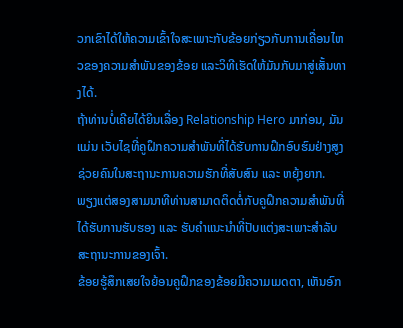ວກເຂົາໄດ້ໃຫ້ຄວາມເຂົ້າໃຈສະເພາະກັບຂ້ອຍກ່ຽວກັບການເຄື່ອນໄຫວຂອງຄວາມສຳພັນຂອງຂ້ອຍ ແລະວິທີເຮັດໃຫ້ມັນກັບມາສູ່ເສັ້ນທາງໄດ້.
ຖ້າທ່ານບໍ່ເຄີຍໄດ້ຍິນເລື່ອງ Relationship Hero ມາກ່ອນ, ມັນແມ່ນ ເວັບໄຊທີ່ຄູຝຶກຄວາມສຳພັນທີ່ໄດ້ຮັບການຝຶກອົບຮົມຢ່າງສູງຊ່ວຍຄົນໃນສະຖານະການຄວາມຮັກທີ່ສັບສົນ ແລະ ຫຍຸ້ງຍາກ.
ພຽງແຕ່ສອງສາມນາທີທ່ານສາມາດຕິດຕໍ່ກັບຄູຝຶກຄວາມສຳພັນທີ່ໄດ້ຮັບການຮັບຮອງ ແລະ ຮັບຄຳແນະນຳທີ່ປັບແຕ່ງສະເພາະສຳລັບສະຖານະການຂອງເຈົ້າ.
ຂ້ອຍຮູ້ສຶກເສຍໃຈຍ້ອນຄູຝຶກຂອງຂ້ອຍມີຄວາມເມດຕາ, ເຫັນອົກ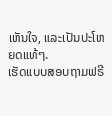ເຫັນໃຈ, ແລະເປັນປະໂຫຍດແທ້ໆ.
ເຮັດແບບສອບຖາມຟຣີ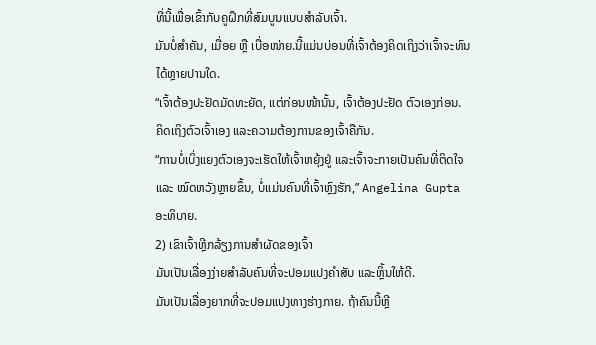ທີ່ນີ້ເພື່ອເຂົ້າກັບຄູຝຶກທີ່ສົມບູນແບບສຳລັບເຈົ້າ.
ມັນບໍ່ສຳຄັນ, ເມື່ອຍ ຫຼື ເບື່ອໜ່າຍ.ນີ້ແມ່ນບ່ອນທີ່ເຈົ້າຕ້ອງຄິດເຖິງວ່າເຈົ້າຈະທົນໄດ້ຫຼາຍປານໃດ.
“ເຈົ້າຕ້ອງປະຢັດມັດທະຍັດ, ແຕ່ກ່ອນໜ້ານັ້ນ, ເຈົ້າຕ້ອງປະຢັດ ຕົວເອງກ່ອນ. ຄິດເຖິງຕົວເຈົ້າເອງ ແລະຄວາມຕ້ອງການຂອງເຈົ້າຄືກັນ.
“ການບໍ່ເບິ່ງແຍງຕົວເອງຈະເຮັດໃຫ້ເຈົ້າຫຍຸ້ງຢູ່ ແລະເຈົ້າຈະກາຍເປັນຄົນທີ່ຕິດໃຈ ແລະ ໝົດຫວັງຫຼາຍຂຶ້ນ, ບໍ່ແມ່ນຄົນທີ່ເຈົ້າຫຼົງຮັກ,” Angelina Gupta ອະທິບາຍ.
2) ເຂົາເຈົ້າຫຼີກລ້ຽງການສຳຜັດຂອງເຈົ້າ
ມັນເປັນເລື່ອງງ່າຍສຳລັບຄົນທີ່ຈະປອມແປງຄຳສັບ ແລະຫຼິ້ນໃຫ້ດີ.
ມັນເປັນເລື່ອງຍາກທີ່ຈະປອມແປງທາງຮ່າງກາຍ. ຖ້າຄົນນີ້ຫຼີ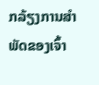ກລ້ຽງການສໍາພັດຂອງເຈົ້າ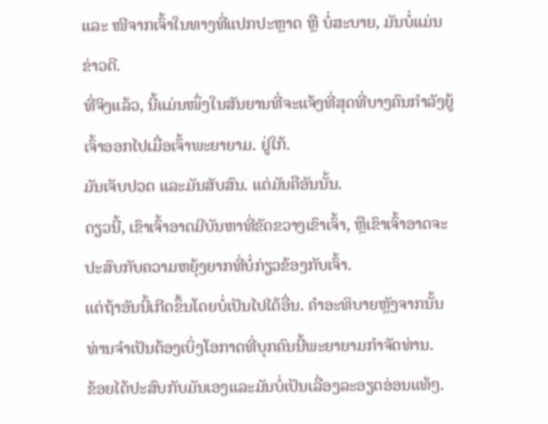ແລະ ໜີຈາກເຈົ້າໃນທາງທີ່ແປກປະຫຼາດ ຫຼື ບໍ່ສະບາຍ, ມັນບໍ່ແມ່ນຂ່າວດີ.
ທີ່ຈິງແລ້ວ, ນີ້ແມ່ນໜຶ່ງໃນສັນຍານທີ່ຈະແຈ້ງທີ່ສຸດທີ່ບາງຄົນກຳລັງຍູ້ເຈົ້າອອກໄປເມື່ອເຈົ້າພະຍາຍາມ. ຢູ່ໃກ້.
ມັນເຈັບປວດ ແລະມັນສັບສົນ. ແຕ່ມັນຄືອັນນັ້ນ.
ດຽວນີ້, ເຂົາເຈົ້າອາດມີບັນຫາທີ່ຂັດຂວາງເຂົາເຈົ້າ, ຫຼືເຂົາເຈົ້າອາດຈະປະສົບກັບຄວາມຫຍຸ້ງຍາກທີ່ບໍ່ກ່ຽວຂ້ອງກັບເຈົ້າ.
ແຕ່ຖ້າອັນນີ້ເກີດຂຶ້ນໂດຍບໍ່ເປັນໄປໄດ້ອື່ນ. ຄໍາອະທິບາຍຫຼັງຈາກນັ້ນທ່ານຈໍາເປັນຕ້ອງເບິ່ງໂອກາດທີ່ບຸກຄົນນີ້ພະຍາຍາມກໍາຈັດທ່ານ.
ຂ້ອຍໄດ້ປະສົບກັບມັນເອງແລະມັນບໍ່ເປັນເລື່ອງລະອຽດອ່ອນແທ້ໆ.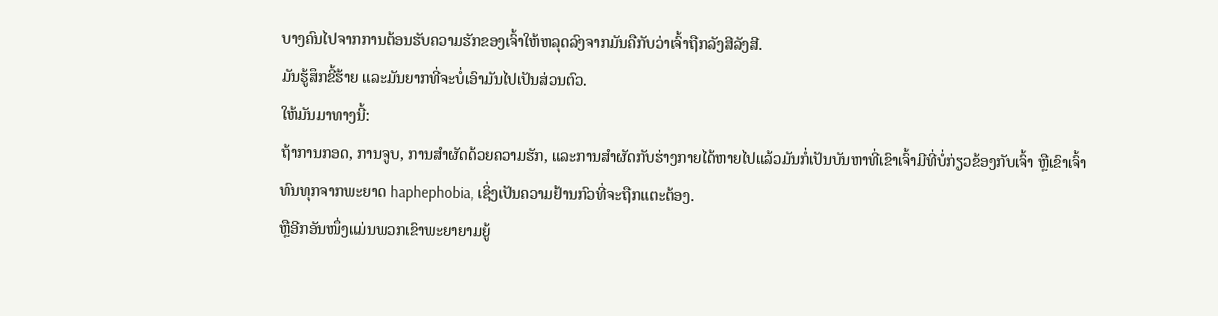ບາງຄົນໄປຈາກການຕ້ອນຮັບຄວາມຮັກຂອງເຈົ້າໃຫ້ຫລຸດລົງຈາກມັນຄືກັບວ່າເຈົ້າຖືກລັງສີລັງສີ.
ມັນຮູ້ສຶກຂີ້ຮ້າຍ ແລະມັນຍາກທີ່ຈະບໍ່ເອົາມັນໄປເປັນສ່ວນຕົວ.
ໃຫ້ມັນມາທາງນີ້:
ຖ້າການກອດ, ການຈູບ, ການສໍາຜັດດ້ວຍຄວາມຮັກ, ແລະການສໍາຜັດກັບຮ່າງກາຍໄດ້ຫາຍໄປແລ້ວມັນກໍ່ເປັນບັນຫາທີ່ເຂົາເຈົ້າມີທີ່ບໍ່ກ່ຽວຂ້ອງກັບເຈົ້າ ຫຼືເຂົາເຈົ້າທົນທຸກຈາກພະຍາດ haphephobia, ເຊິ່ງເປັນຄວາມຢ້ານກົວທີ່ຈະຖືກແຕະຕ້ອງ.
ຫຼືອີກອັນໜຶ່ງແມ່ນພວກເຂົາພະຍາຍາມຍູ້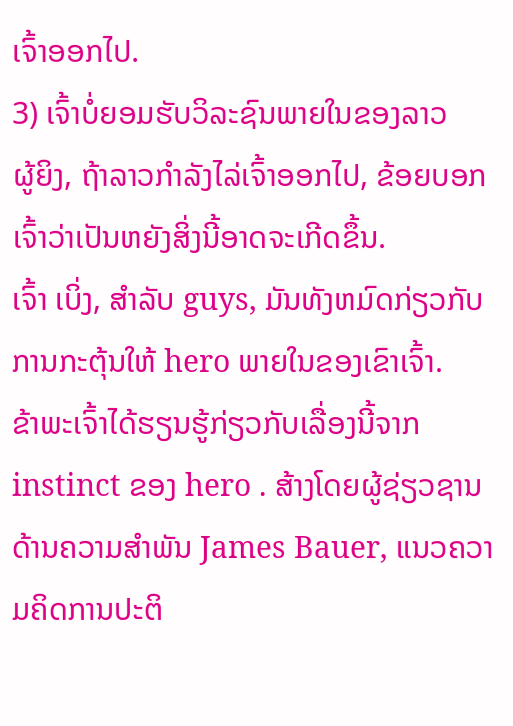ເຈົ້າອອກໄປ.
3) ເຈົ້າບໍ່ຍອມຮັບວິລະຊົນພາຍໃນຂອງລາວ
ຜູ້ຍິງ, ຖ້າລາວກຳລັງໄລ່ເຈົ້າອອກໄປ, ຂ້ອຍບອກເຈົ້າວ່າເປັນຫຍັງສິ່ງນີ້ອາດຈະເກີດຂຶ້ນ.
ເຈົ້າ ເບິ່ງ, ສໍາລັບ guys, ມັນທັງຫມົດກ່ຽວກັບການກະຕຸ້ນໃຫ້ hero ພາຍໃນຂອງເຂົາເຈົ້າ.
ຂ້າພະເຈົ້າໄດ້ຮຽນຮູ້ກ່ຽວກັບເລື່ອງນີ້ຈາກ instinct ຂອງ hero . ສ້າງໂດຍຜູ້ຊ່ຽວຊານດ້ານຄວາມສໍາພັນ James Bauer, ແນວຄວາມຄິດການປະຕິ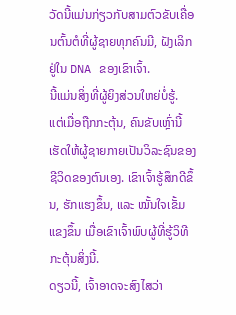ວັດນີ້ແມ່ນກ່ຽວກັບສາມຕົວຂັບເຄື່ອນຕົ້ນຕໍທີ່ຜູ້ຊາຍທຸກຄົນມີ, ຝັງເລິກຢູ່ໃນ DNA ຂອງເຂົາເຈົ້າ.
ນີ້ແມ່ນສິ່ງທີ່ຜູ້ຍິງສ່ວນໃຫຍ່ບໍ່ຮູ້.
ແຕ່ເມື່ອຖືກກະຕຸ້ນ, ຄົນຂັບເຫຼົ່ານີ້ເຮັດໃຫ້ຜູ້ຊາຍກາຍເປັນວິລະຊົນຂອງຊີວິດຂອງຕົນເອງ. ເຂົາເຈົ້າຮູ້ສຶກດີຂຶ້ນ, ຮັກແຮງຂຶ້ນ, ແລະ ໝັ້ນໃຈເຂັ້ມແຂງຂຶ້ນ ເມື່ອເຂົາເຈົ້າພົບຜູ້ທີ່ຮູ້ວິທີກະຕຸ້ນສິ່ງນີ້.
ດຽວນີ້, ເຈົ້າອາດຈະສົງໄສວ່າ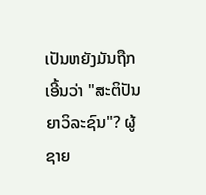ເປັນຫຍັງມັນຖືກເອີ້ນວ່າ "ສະຕິປັນຍາວິລະຊົນ"? ຜູ້ຊາຍ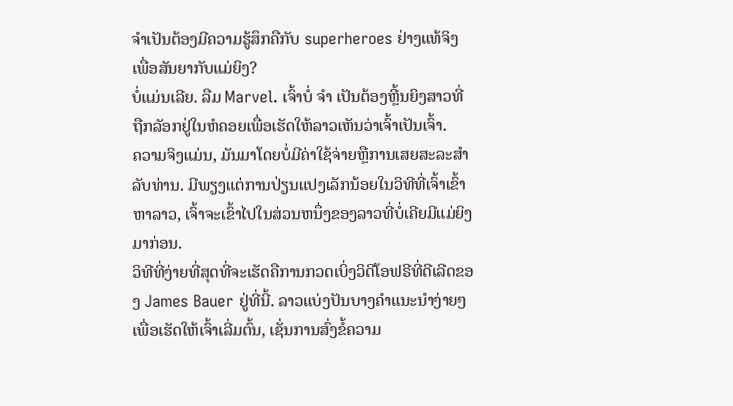ຈໍາເປັນຕ້ອງມີຄວາມຮູ້ສຶກຄືກັບ superheroes ຢ່າງແທ້ຈິງເພື່ອສັນຍາກັບແມ່ຍິງ?
ບໍ່ແມ່ນເລີຍ. ລືມ Marvel. ເຈົ້າບໍ່ ຈຳ ເປັນຕ້ອງຫຼີ້ນຍິງສາວທີ່ຖືກລັອກຢູ່ໃນຫໍຄອຍເພື່ອເຮັດໃຫ້ລາວເຫັນວ່າເຈົ້າເປັນເຈົ້າ.
ຄວາມຈິງແມ່ນ, ມັນມາໂດຍບໍ່ມີຄ່າໃຊ້ຈ່າຍຫຼືການເສຍສະລະສໍາລັບທ່ານ. ມີພຽງແຕ່ການປ່ຽນແປງເລັກນ້ອຍໃນວິທີທີ່ເຈົ້າເຂົ້າຫາລາວ, ເຈົ້າຈະເຂົ້າໄປໃນສ່ວນຫນຶ່ງຂອງລາວທີ່ບໍ່ເຄີຍມີແມ່ຍິງມາກ່ອນ.
ວິທີທີ່ງ່າຍທີ່ສຸດທີ່ຈະເຮັດຄືການກວດເບິ່ງວິດີໂອຟຣີທີ່ດີເລີດຂອງ James Bauer ຢູ່ທີ່ນີ້. ລາວແບ່ງປັນບາງຄໍາແນະນໍາງ່າຍໆເພື່ອເຮັດໃຫ້ເຈົ້າເລີ່ມຕົ້ນ, ເຊັ່ນການສົ່ງຂໍ້ຄວາມ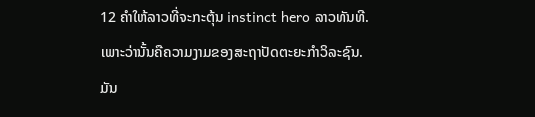12 ຄໍາໃຫ້ລາວທີ່ຈະກະຕຸ້ນ instinct hero ລາວທັນທີ.
ເພາະວ່ານັ້ນຄືຄວາມງາມຂອງສະຖາປັດຕະຍະກຳວິລະຊົນ.
ມັນ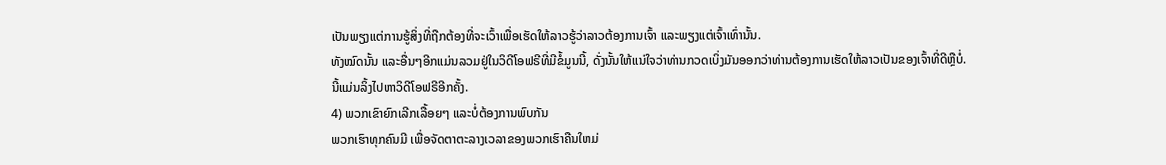ເປັນພຽງແຕ່ການຮູ້ສິ່ງທີ່ຖືກຕ້ອງທີ່ຈະເວົ້າເພື່ອເຮັດໃຫ້ລາວຮູ້ວ່າລາວຕ້ອງການເຈົ້າ ແລະພຽງແຕ່ເຈົ້າເທົ່ານັ້ນ.
ທັງໝົດນັ້ນ ແລະອື່ນໆອີກແມ່ນລວມຢູ່ໃນວິດີໂອຟຣີທີ່ມີຂໍ້ມູນນີ້, ດັ່ງນັ້ນໃຫ້ແນ່ໃຈວ່າທ່ານກວດເບິ່ງມັນອອກວ່າທ່ານຕ້ອງການເຮັດໃຫ້ລາວເປັນຂອງເຈົ້າທີ່ດີຫຼືບໍ່.
ນີ້ແມ່ນລິ້ງໄປຫາວິດີໂອຟຣີອີກຄັ້ງ.
4) ພວກເຂົາຍົກເລີກເລື້ອຍໆ ແລະບໍ່ຕ້ອງການພົບກັນ
ພວກເຮົາທຸກຄົນມີ ເພື່ອຈັດຕາຕະລາງເວລາຂອງພວກເຮົາຄືນໃຫມ່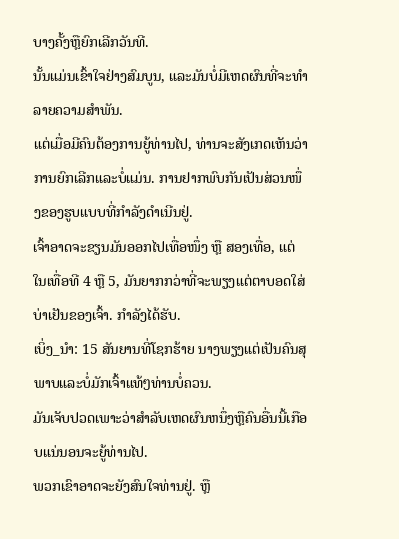ບາງຄັ້ງຫຼືຍົກເລີກວັນທີ.
ນັ້ນແມ່ນເຂົ້າໃຈຢ່າງສົມບູນ, ແລະມັນບໍ່ມີເຫດຜົນທີ່ຈະທໍາລາຍຄວາມສໍາພັນ.
ແຕ່ເມື່ອມີຄົນຕ້ອງການຍູ້ທ່ານໄປ, ທ່ານຈະສັງເກດເຫັນວ່າການຍົກເລີກແລະບໍ່ແມ່ນ. ການຢາກພົບກັນເປັນສ່ວນໜຶ່ງຂອງຮູບແບບທີ່ກຳລັງດຳເນີນຢູ່.
ເຈົ້າອາດຈະຂຽນມັນອອກໄປເທື່ອໜຶ່ງ ຫຼື ສອງເທື່ອ, ແຕ່ໃນເທື່ອທີ 4 ຫຼື 5, ມັນຍາກກວ່າທີ່ຈະພຽງແຕ່ຕາບອດໃສ່ບ່າເຢັນຂອງເຈົ້າ. ກໍາລັງໄດ້ຮັບ.
ເບິ່ງ_ນຳ: 15 ສັນຍານທີ່ໂຊກຮ້າຍ ນາງພຽງແຕ່ເປັນຄົນສຸພາບແລະບໍ່ມັກເຈົ້າແທ້ໆທ່ານບໍ່ຄວນ.
ມັນເຈັບປວດເພາະວ່າສໍາລັບເຫດຜົນຫນຶ່ງຫຼືຄົນອື່ນນີ້ເກືອບແນ່ນອນຈະຍູ້ທ່ານໄປ.
ພວກເຂົາອາດຈະຍັງສົນໃຈທ່ານຢູ່. ຫຼື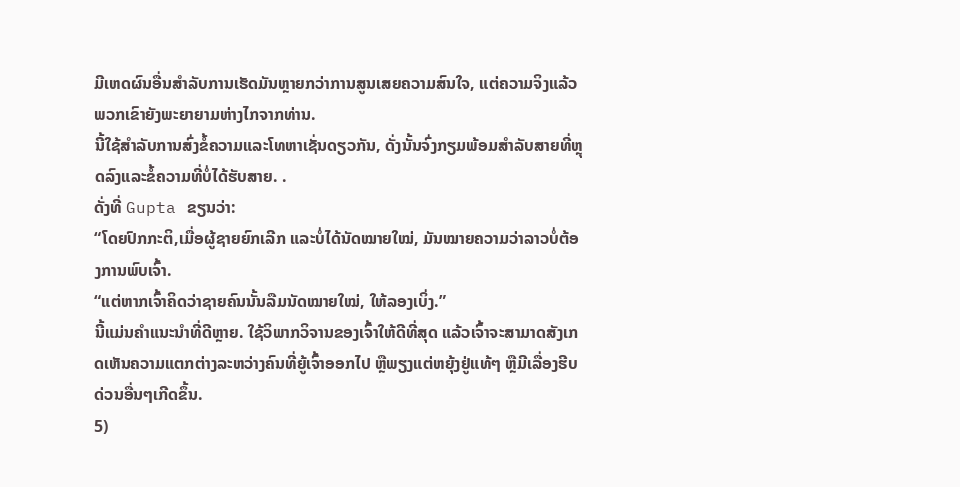ມີເຫດຜົນອື່ນສໍາລັບການເຮັດມັນຫຼາຍກວ່າການສູນເສຍຄວາມສົນໃຈ, ແຕ່ຄວາມຈິງແລ້ວພວກເຂົາຍັງພະຍາຍາມຫ່າງໄກຈາກທ່ານ.
ນີ້ໃຊ້ສໍາລັບການສົ່ງຂໍ້ຄວາມແລະໂທຫາເຊັ່ນດຽວກັນ, ດັ່ງນັ້ນຈົ່ງກຽມພ້ອມສໍາລັບສາຍທີ່ຫຼຸດລົງແລະຂໍ້ຄວາມທີ່ບໍ່ໄດ້ຮັບສາຍ. .
ດັ່ງທີ່ Gupta ຂຽນວ່າ:
“ໂດຍປົກກະຕິ,ເມື່ອຜູ້ຊາຍຍົກເລີກ ແລະບໍ່ໄດ້ນັດໝາຍໃໝ່, ມັນໝາຍຄວາມວ່າລາວບໍ່ຕ້ອງການພົບເຈົ້າ.
“ແຕ່ຫາກເຈົ້າຄິດວ່າຊາຍຄົນນັ້ນລືມນັດໝາຍໃໝ່, ໃຫ້ລອງເບິ່ງ.”
ນີ້ແມ່ນຄຳແນະນຳທີ່ດີຫຼາຍ. ໃຊ້ວິພາກວິຈານຂອງເຈົ້າໃຫ້ດີທີ່ສຸດ ແລ້ວເຈົ້າຈະສາມາດສັງເກດເຫັນຄວາມແຕກຕ່າງລະຫວ່າງຄົນທີ່ຍູ້ເຈົ້າອອກໄປ ຫຼືພຽງແຕ່ຫຍຸ້ງຢູ່ແທ້ໆ ຫຼືມີເລື່ອງຮີບດ່ວນອື່ນໆເກີດຂຶ້ນ.
5)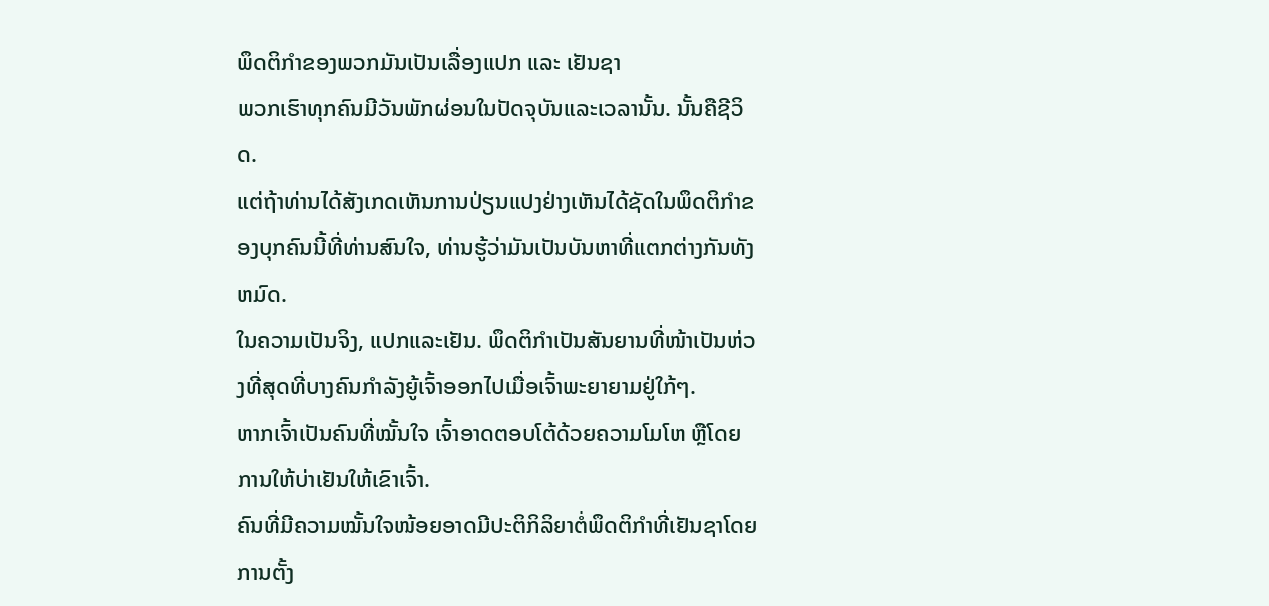ພຶດຕິກຳຂອງພວກມັນເປັນເລື່ອງແປກ ແລະ ເຢັນຊາ
ພວກເຮົາທຸກຄົນມີວັນພັກຜ່ອນໃນປັດຈຸບັນແລະເວລານັ້ນ. ນັ້ນຄືຊີວິດ.
ແຕ່ຖ້າທ່ານໄດ້ສັງເກດເຫັນການປ່ຽນແປງຢ່າງເຫັນໄດ້ຊັດໃນພຶດຕິກໍາຂອງບຸກຄົນນີ້ທີ່ທ່ານສົນໃຈ, ທ່ານຮູ້ວ່າມັນເປັນບັນຫາທີ່ແຕກຕ່າງກັນທັງຫມົດ.
ໃນຄວາມເປັນຈິງ, ແປກແລະເຢັນ. ພຶດຕິກຳເປັນສັນຍານທີ່ໜ້າເປັນຫ່ວງທີ່ສຸດທີ່ບາງຄົນກຳລັງຍູ້ເຈົ້າອອກໄປເມື່ອເຈົ້າພະຍາຍາມຢູ່ໃກ້ໆ.
ຫາກເຈົ້າເປັນຄົນທີ່ໝັ້ນໃຈ ເຈົ້າອາດຕອບໂຕ້ດ້ວຍຄວາມໂມໂຫ ຫຼືໂດຍການໃຫ້ບ່າເຢັນໃຫ້ເຂົາເຈົ້າ.
ຄົນທີ່ມີຄວາມໝັ້ນໃຈໜ້ອຍອາດມີປະຕິກິລິຍາຕໍ່ພຶດຕິກຳທີ່ເຢັນຊາໂດຍການຕັ້ງ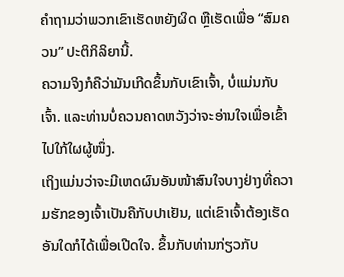ຄຳຖາມວ່າພວກເຂົາເຮັດຫຍັງຜິດ ຫຼືເຮັດເພື່ອ “ສົມຄວນ” ປະຕິກິລິຍານີ້.
ຄວາມຈິງກໍຄືວ່າມັນເກີດຂຶ້ນກັບເຂົາເຈົ້າ, ບໍ່ແມ່ນກັບເຈົ້າ. ແລະທ່ານບໍ່ຄວນຄາດຫວັງວ່າຈະອ່ານໃຈເພື່ອເຂົ້າໄປໃກ້ໃຜຜູ້ໜຶ່ງ.
ເຖິງແມ່ນວ່າຈະມີເຫດຜົນອັນໜ້າສົນໃຈບາງຢ່າງທີ່ຄວາມຮັກຂອງເຈົ້າເປັນຄືກັບປາເຢັນ, ແຕ່ເຂົາເຈົ້າຕ້ອງເຮັດອັນໃດກໍໄດ້ເພື່ອເປີດໃຈ. ຂຶ້ນກັບທ່ານກ່ຽວກັບ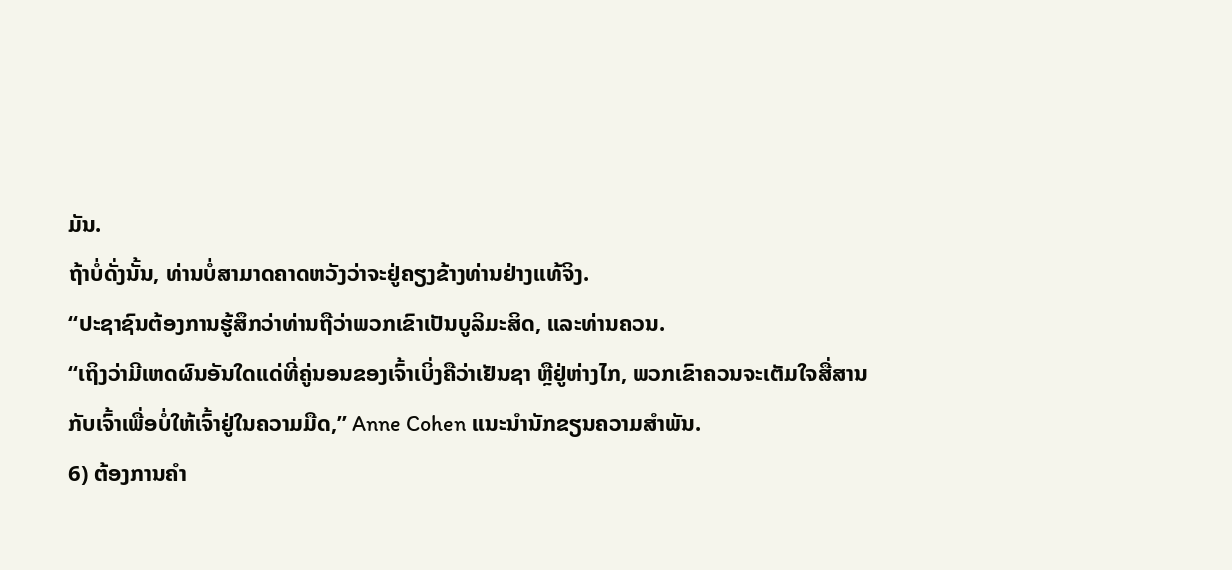ມັນ.
ຖ້າບໍ່ດັ່ງນັ້ນ, ທ່ານບໍ່ສາມາດຄາດຫວັງວ່າຈະຢູ່ຄຽງຂ້າງທ່ານຢ່າງແທ້ຈິງ.
“ປະຊາຊົນຕ້ອງການຮູ້ສຶກວ່າທ່ານຖືວ່າພວກເຂົາເປັນບູລິມະສິດ, ແລະທ່ານຄວນ.
“ເຖິງວ່າມີເຫດຜົນອັນໃດແດ່ທີ່ຄູ່ນອນຂອງເຈົ້າເບິ່ງຄືວ່າເຢັນຊາ ຫຼືຢູ່ຫ່າງໄກ, ພວກເຂົາຄວນຈະເຕັມໃຈສື່ສານກັບເຈົ້າເພື່ອບໍ່ໃຫ້ເຈົ້າຢູ່ໃນຄວາມມືດ,” Anne Cohen ແນະນຳນັກຂຽນຄວາມສຳພັນ.
6) ຕ້ອງການຄໍາ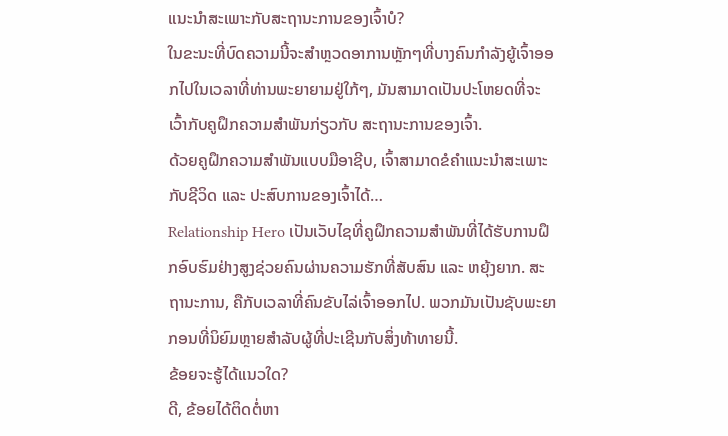ແນະນໍາສະເພາະກັບສະຖານະການຂອງເຈົ້າບໍ?
ໃນຂະນະທີ່ບົດຄວາມນີ້ຈະສໍາຫຼວດອາການຫຼັກໆທີ່ບາງຄົນກໍາລັງຍູ້ເຈົ້າອອກໄປໃນເວລາທີ່ທ່ານພະຍາຍາມຢູ່ໃກ້ໆ, ມັນສາມາດເປັນປະໂຫຍດທີ່ຈະເວົ້າກັບຄູຝຶກຄວາມສຳພັນກ່ຽວກັບ ສະຖານະການຂອງເຈົ້າ.
ດ້ວຍຄູຝຶກຄວາມສຳພັນແບບມືອາຊີບ, ເຈົ້າສາມາດຂໍຄຳແນະນຳສະເພາະກັບຊີວິດ ແລະ ປະສົບການຂອງເຈົ້າໄດ້…
Relationship Hero ເປັນເວັບໄຊທີ່ຄູຝຶກຄວາມສຳພັນທີ່ໄດ້ຮັບການຝຶກອົບຮົມຢ່າງສູງຊ່ວຍຄົນຜ່ານຄວາມຮັກທີ່ສັບສົນ ແລະ ຫຍຸ້ງຍາກ. ສະຖານະການ, ຄືກັບເວລາທີ່ຄົນຂັບໄລ່ເຈົ້າອອກໄປ. ພວກມັນເປັນຊັບພະຍາກອນທີ່ນິຍົມຫຼາຍສໍາລັບຜູ້ທີ່ປະເຊີນກັບສິ່ງທ້າທາຍນີ້.
ຂ້ອຍຈະຮູ້ໄດ້ແນວໃດ?
ດີ, ຂ້ອຍໄດ້ຕິດຕໍ່ຫາ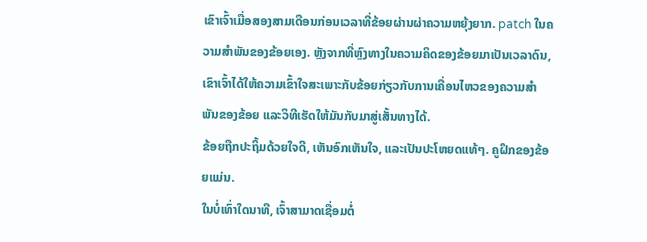ເຂົາເຈົ້າເມື່ອສອງສາມເດືອນກ່ອນເວລາທີ່ຂ້ອຍຜ່ານຜ່າຄວາມຫຍຸ້ງຍາກ. patch ໃນຄວາມສໍາພັນຂອງຂ້ອຍເອງ. ຫຼັງຈາກທີ່ຫຼົງທາງໃນຄວາມຄິດຂອງຂ້ອຍມາເປັນເວລາດົນ, ເຂົາເຈົ້າໄດ້ໃຫ້ຄວາມເຂົ້າໃຈສະເພາະກັບຂ້ອຍກ່ຽວກັບການເຄື່ອນໄຫວຂອງຄວາມສຳພັນຂອງຂ້ອຍ ແລະວິທີເຮັດໃຫ້ມັນກັບມາສູ່ເສັ້ນທາງໄດ້.
ຂ້ອຍຖືກປະຖິ້ມດ້ວຍໃຈດີ, ເຫັນອົກເຫັນໃຈ, ແລະເປັນປະໂຫຍດແທ້ໆ. ຄູຝຶກຂອງຂ້ອຍແມ່ນ.
ໃນບໍ່ເທົ່າໃດນາທີ, ເຈົ້າສາມາດເຊື່ອມຕໍ່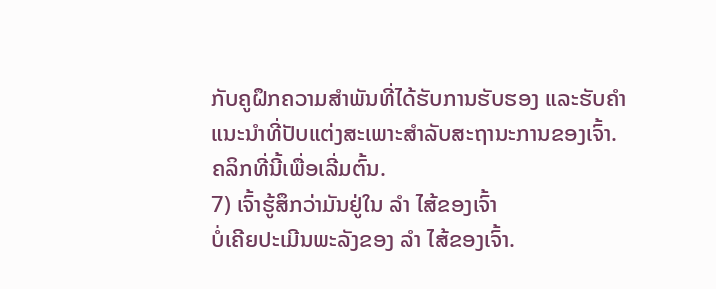ກັບຄູຝຶກຄວາມສຳພັນທີ່ໄດ້ຮັບການຮັບຮອງ ແລະຮັບຄຳແນະນຳທີ່ປັບແຕ່ງສະເພາະສຳລັບສະຖານະການຂອງເຈົ້າ.
ຄລິກທີ່ນີ້ເພື່ອເລີ່ມຕົ້ນ.
7) ເຈົ້າຮູ້ສຶກວ່າມັນຢູ່ໃນ ລຳ ໄສ້ຂອງເຈົ້າ
ບໍ່ເຄີຍປະເມີນພະລັງຂອງ ລຳ ໄສ້ຂອງເຈົ້າ.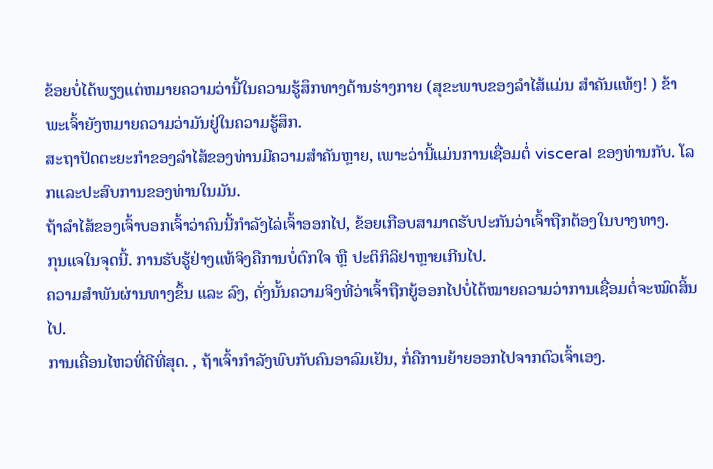ຂ້ອຍບໍ່ໄດ້ພຽງແຕ່ຫມາຍຄວາມວ່ານີ້ໃນຄວາມຮູ້ສຶກທາງດ້ານຮ່າງກາຍ (ສຸຂະພາບຂອງລໍາໄສ້ແມ່ນ ສໍາຄັນແທ້ໆ! ) ຂ້າພະເຈົ້າຍັງຫມາຍຄວາມວ່າມັນຢູ່ໃນຄວາມຮູ້ສຶກ.
ສະຖາປັດຕະຍະກໍາຂອງລໍາໄສ້ຂອງທ່ານມີຄວາມສໍາຄັນຫຼາຍ, ເພາະວ່ານີ້ແມ່ນການເຊື່ອມຕໍ່ visceral ຂອງທ່ານກັບ. ໂລກແລະປະສົບການຂອງທ່ານໃນມັນ.
ຖ້າລໍາໄສ້ຂອງເຈົ້າບອກເຈົ້າວ່າຄົນນີ້ກໍາລັງໄລ່ເຈົ້າອອກໄປ, ຂ້ອຍເກືອບສາມາດຮັບປະກັນວ່າເຈົ້າຖືກຕ້ອງໃນບາງທາງ.
ກຸນແຈໃນຈຸດນີ້. ການຮັບຮູ້ຢ່າງແທ້ຈິງຄືການບໍ່ຕົກໃຈ ຫຼື ປະຕິກິລິຢາຫຼາຍເກີນໄປ.
ຄວາມສຳພັນຜ່ານທາງຂຶ້ນ ແລະ ລົງ, ດັ່ງນັ້ນຄວາມຈິງທີ່ວ່າເຈົ້າຖືກຍູ້ອອກໄປບໍ່ໄດ້ໝາຍຄວາມວ່າການເຊື່ອມຕໍ່ຈະໝົດສິ້ນໄປ.
ການເຄື່ອນໄຫວທີ່ດີທີ່ສຸດ. , ຖ້າເຈົ້າກຳລັງພົບກັບຄົນອາລົມເຢັນ, ກໍ່ຄືການຍ້າຍອອກໄປຈາກຕົວເຈົ້າເອງ.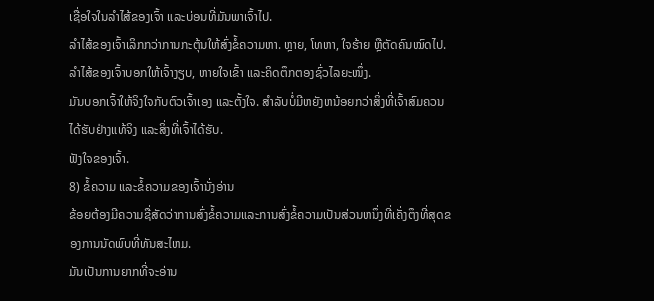ເຊື່ອໃຈໃນລຳໄສ້ຂອງເຈົ້າ ແລະບ່ອນທີ່ມັນພາເຈົ້າໄປ.
ລຳໄສ້ຂອງເຈົ້າເລິກກວ່າການກະຕຸ້ນໃຫ້ສົ່ງຂໍ້ຄວາມຫາ. ຫຼາຍ, ໂທຫາ, ໃຈຮ້າຍ ຫຼືຕັດຄົນໝົດໄປ.
ລຳໄສ້ຂອງເຈົ້າບອກໃຫ້ເຈົ້າງຽບ, ຫາຍໃຈເຂົ້າ ແລະຄິດຕຶກຕອງຊົ່ວໄລຍະໜຶ່ງ.
ມັນບອກເຈົ້າໃຫ້ຈິງໃຈກັບຕົວເຈົ້າເອງ ແລະຕັ້ງໃຈ. ສໍາລັບບໍ່ມີຫຍັງຫນ້ອຍກວ່າສິ່ງທີ່ເຈົ້າສົມຄວນໄດ້ຮັບຢ່າງແທ້ຈິງ ແລະສິ່ງທີ່ເຈົ້າໄດ້ຮັບ.
ຟັງໃຈຂອງເຈົ້າ.
8) ຂໍ້ຄວາມ ແລະຂໍ້ຄວາມຂອງເຈົ້ານັ່ງອ່ານ
ຂ້ອຍຕ້ອງມີຄວາມຊື່ສັດວ່າການສົ່ງຂໍ້ຄວາມແລະການສົ່ງຂໍ້ຄວາມເປັນສ່ວນຫນຶ່ງທີ່ເຄັ່ງຕຶງທີ່ສຸດຂອງການນັດພົບທີ່ທັນສະໄຫມ.
ມັນເປັນການຍາກທີ່ຈະອ່ານ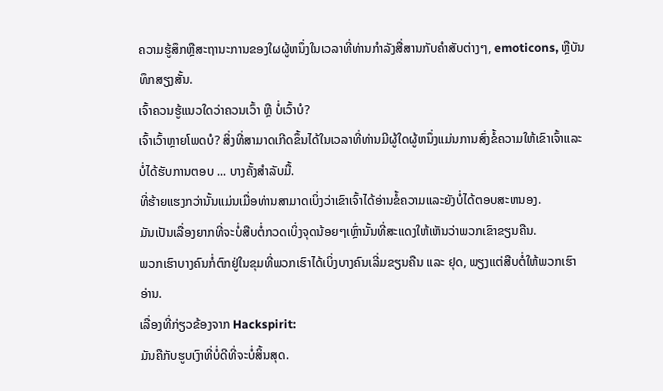ຄວາມຮູ້ສຶກຫຼືສະຖານະການຂອງໃຜຜູ້ຫນຶ່ງໃນເວລາທີ່ທ່ານກໍາລັງສື່ສານກັບຄໍາສັບຕ່າງໆ, emoticons, ຫຼືບັນທຶກສຽງສັ້ນ.
ເຈົ້າຄວນຮູ້ແນວໃດວ່າຄວນເວົ້າ ຫຼື ບໍ່ເວົ້າບໍ?
ເຈົ້າເວົ້າຫຼາຍໂພດບໍ? ສິ່ງທີ່ສາມາດເກີດຂຶ້ນໄດ້ໃນເວລາທີ່ທ່ານມີຜູ້ໃດຜູ້ຫນຶ່ງແມ່ນການສົ່ງຂໍ້ຄວາມໃຫ້ເຂົາເຈົ້າແລະບໍ່ໄດ້ຮັບການຕອບ ... ບາງຄັ້ງສໍາລັບມື້.
ທີ່ຮ້າຍແຮງກວ່ານັ້ນແມ່ນເມື່ອທ່ານສາມາດເບິ່ງວ່າເຂົາເຈົ້າໄດ້ອ່ານຂໍ້ຄວາມແລະຍັງບໍ່ໄດ້ຕອບສະຫນອງ.
ມັນເປັນເລື່ອງຍາກທີ່ຈະບໍ່ສືບຕໍ່ກວດເບິ່ງຈຸດນ້ອຍໆເຫຼົ່ານັ້ນທີ່ສະແດງໃຫ້ເຫັນວ່າພວກເຂົາຂຽນຄືນ.
ພວກເຮົາບາງຄົນກໍ່ຕົກຢູ່ໃນຂຸມທີ່ພວກເຮົາໄດ້ເບິ່ງບາງຄົນເລີ່ມຂຽນຄືນ ແລະ ຢຸດ, ພຽງແຕ່ສືບຕໍ່ໃຫ້ພວກເຮົາອ່ານ.
ເລື່ອງທີ່ກ່ຽວຂ້ອງຈາກ Hackspirit:
ມັນຄືກັບຮູບເງົາທີ່ບໍ່ດີທີ່ຈະບໍ່ສິ້ນສຸດ.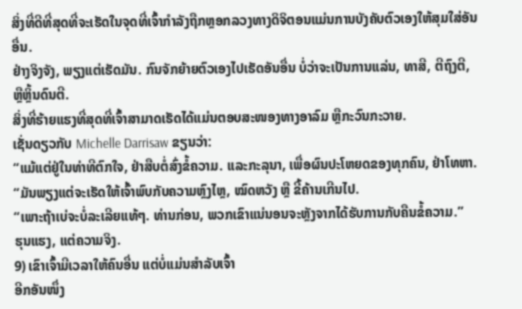ສິ່ງທີ່ດີທີ່ສຸດທີ່ຈະເຮັດໃນຈຸດທີ່ເຈົ້າກໍາລັງຖືກຫຼອກລວງທາງດິຈິຕອນແມ່ນການບັງຄັບຕົວເອງໃຫ້ສຸມໃສ່ອັນອື່ນ.
ຢ່າງຈິງຈັງ, ພຽງແຕ່ເຮັດມັນ. ກົນຈັກຍ້າຍຕົວເອງໄປເຮັດອັນອື່ນ ບໍ່ວ່າຈະເປັນການແລ່ນ, ທາສີ, ຕີຖົງຕີ, ຫຼືຫຼິ້ນດົນຕີ.
ສິ່ງທີ່ຮ້າຍແຮງທີ່ສຸດທີ່ເຈົ້າສາມາດເຮັດໄດ້ແມ່ນຕອບສະໜອງທາງອາລົມ ຫຼືກະວົນກະວາຍ.
ເຊັ່ນດຽວກັບ Michelle Darrisaw ຂຽນວ່າ:
“ແມ້ແຕ່ຢູ່ໃນທ່າທີຕົກໃຈ, ຢ່າສືບຕໍ່ສົ່ງຂໍ້ຄວາມ. ແລະກະລຸນາ, ເພື່ອຜົນປະໂຫຍດຂອງທຸກຄົນ, ຢ່າໂທຫາ.
“ມັນພຽງແຕ່ຈະເຮັດໃຫ້ເຈົ້າພົບກັບຄວາມຫຼົງໄຫຼ, ໝົດຫວັງ ຫຼື ຂີ້ຄ້ານເກີນໄປ.
“ເພາະຖ້າເບ່ຈະບໍ່ລະເລີຍແທ້ໆ. ທ່ານກ່ອນ, ພວກເຂົາແນ່ນອນຈະຫຼັງຈາກໄດ້ຮັບການກັບຄືນຂໍ້ຄວາມ.”
ຮຸນແຮງ, ແຕ່ຄວາມຈິງ.
9) ເຂົາເຈົ້າມີເວລາໃຫ້ຄົນອື່ນ ແຕ່ບໍ່ແມ່ນສຳລັບເຈົ້າ
ອີກອັນໜຶ່ງ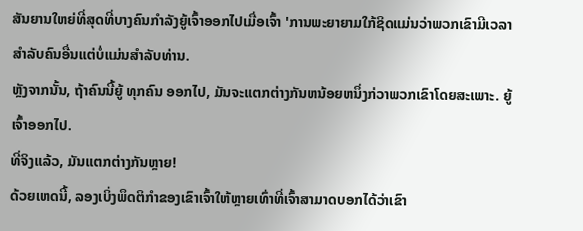ສັນຍານໃຫຍ່ທີ່ສຸດທີ່ບາງຄົນກຳລັງຍູ້ເຈົ້າອອກໄປເມື່ອເຈົ້າ 'ການພະຍາຍາມໃກ້ຊິດແມ່ນວ່າພວກເຂົາມີເວລາສໍາລັບຄົນອື່ນແຕ່ບໍ່ແມ່ນສໍາລັບທ່ານ.
ຫຼັງຈາກນັ້ນ, ຖ້າຄົນນີ້ຍູ້ ທຸກຄົນ ອອກໄປ, ມັນຈະແຕກຕ່າງກັນຫນ້ອຍຫນຶ່ງກ່ວາພວກເຂົາໂດຍສະເພາະ. ຍູ້ເຈົ້າອອກໄປ.
ທີ່ຈິງແລ້ວ, ມັນແຕກຕ່າງກັນຫຼາຍ!
ດ້ວຍເຫດນີ້, ລອງເບິ່ງພຶດຕິກຳຂອງເຂົາເຈົ້າໃຫ້ຫຼາຍເທົ່າທີ່ເຈົ້າສາມາດບອກໄດ້ວ່າເຂົາ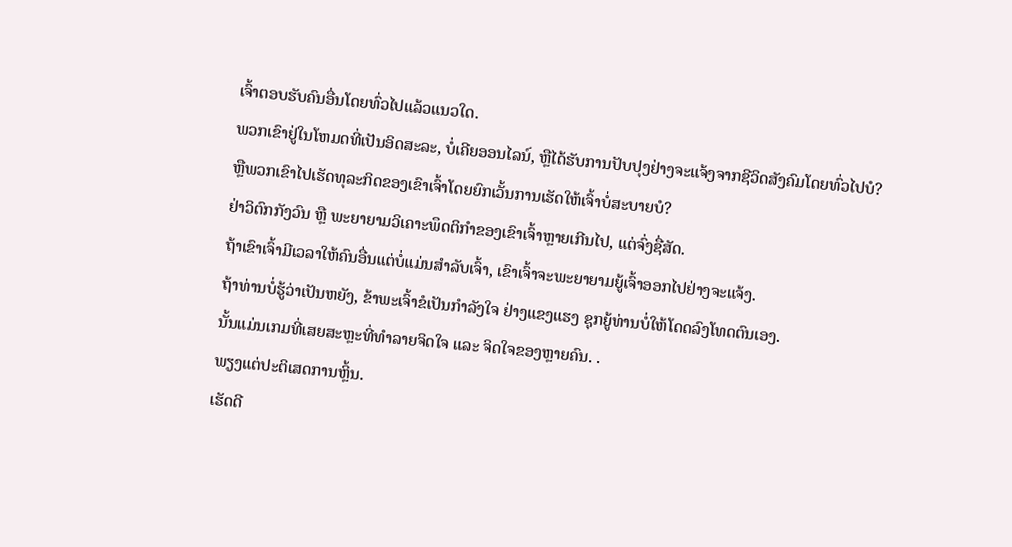ເຈົ້າຕອບຮັບຄົນອື່ນໂດຍທົ່ວໄປແລ້ວແນວໃດ.
ພວກເຂົາຢູ່ໃນໂຫມດທີ່ເປັນອິດສະລະ, ບໍ່ເຄີຍອອນໄລນ໌, ຫຼືໄດ້ຮັບການປັບປຸງຢ່າງຈະແຈ້ງຈາກຊີວິດສັງຄົມໂດຍທົ່ວໄປບໍ?
ຫຼືພວກເຂົາໄປເຮັດທຸລະກິດຂອງເຂົາເຈົ້າໂດຍຍົກເວັ້ນການເຮັດໃຫ້ເຈົ້າບໍ່ສະບາຍບໍ?
ຢ່າວິຕົກກັງວົນ ຫຼື ພະຍາຍາມວິເຄາະພຶດຕິກຳຂອງເຂົາເຈົ້າຫຼາຍເກີນໄປ, ແຕ່ຈົ່ງຊື່ສັດ.
ຖ້າເຂົາເຈົ້າມີເວລາໃຫ້ຄົນອື່ນແຕ່ບໍ່ແມ່ນສຳລັບເຈົ້າ, ເຂົາເຈົ້າຈະພະຍາຍາມຍູ້ເຈົ້າອອກໄປຢ່າງຈະແຈ້ງ.
ຖ້າທ່ານບໍ່ຮູ້ວ່າເປັນຫຍັງ, ຂ້າພະເຈົ້າຂໍເປັນກຳລັງໃຈ ຢ່າງແຂງແຮງ ຊຸກຍູ້ທ່ານບໍ່ໃຫ້ໂດດລົງໂທດຕົນເອງ.
ນັ້ນແມ່ນເກມທີ່ເສຍສະຫຼະທີ່ທຳລາຍຈິດໃຈ ແລະ ຈິດໃຈຂອງຫຼາຍຄົນ. .
ພຽງແຕ່ປະຕິເສດການຫຼິ້ນ.
ເຮັດດີ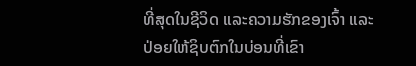ທີ່ສຸດໃນຊີວິດ ແລະຄວາມຮັກຂອງເຈົ້າ ແລະປ່ອຍໃຫ້ຊິບຕົກໃນບ່ອນທີ່ເຂົາ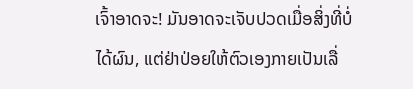ເຈົ້າອາດຈະ! ມັນອາດຈະເຈັບປວດເມື່ອສິ່ງທີ່ບໍ່ໄດ້ຜົນ, ແຕ່ຢ່າປ່ອຍໃຫ້ຕົວເອງກາຍເປັນເລື່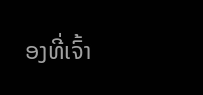ອງທີ່ເຈົ້າ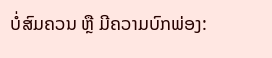ບໍ່ສົມຄວນ ຫຼື ມີຄວາມບົກພ່ອງ: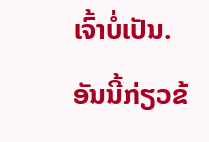ເຈົ້າບໍ່ເປັນ.
ອັນນີ້ກ່ຽວຂ້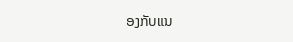ອງກັບແນ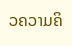ວຄວາມຄິ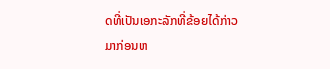ດທີ່ເປັນເອກະລັກທີ່ຂ້ອຍໄດ້ກ່າວມາກ່ອນຫ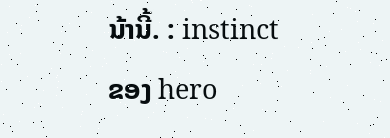ນ້ານີ້. : instinct ຂອງ hero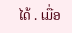ໄດ້ . ເມື່ອ